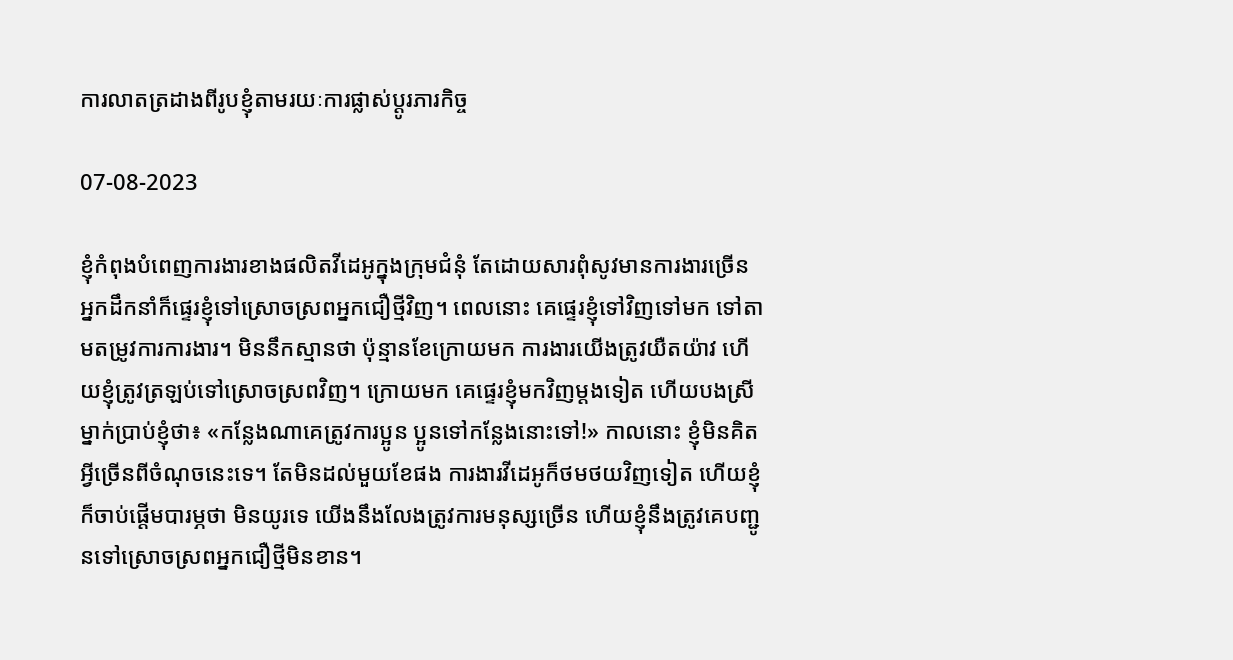ការលាតត្រដាងពីរូបខ្ញុំតាមរយៈការផ្លាស់ប្ដូរភារកិច្ច

07-08-2023

ខ្ញុំកំពុងបំពេញការងារខាងផលិតវីដេអូក្នុងក្រុមជំនុំ តែដោយសារពុំសូវមានការងារច្រើន អ្នកដឹកនាំក៏ផ្ទេរខ្ញុំទៅស្រោចស្រពអ្នកជឿថ្មីវិញ។ ពេលនោះ គេផ្ទេរខ្ញុំទៅវិញទៅមក ទៅតាមតម្រូវការការងារ។ មិននឹកស្មានថា ប៉ុន្មានខែក្រោយមក ការងារយើងត្រូវយឺតយ៉ាវ ហើយខ្ញុំត្រូវត្រឡប់ទៅស្រោចស្រពវិញ។ ក្រោយមក គេផ្ទេរខ្ញុំមកវិញម្ដងទៀត ហើយបងស្រីម្នាក់ប្រាប់ខ្ញុំថា៖ «កន្លែងណាគេត្រូវការប្អូន ប្អូនទៅកន្លែងនោះទៅ!» កាលនោះ ខ្ញុំមិនគិតអ្វីច្រើនពីចំណុចនេះទេ។ តែមិនដល់មួយខែផង ការងារវីដេអូក៏ថមថយវិញទៀត ហើយខ្ញុំក៏ចាប់ផ្ដើមបារម្ភថា មិនយូរទេ យើងនឹងលែងត្រូវការមនុស្សច្រើន ហើយខ្ញុំនឹងត្រូវគេបញ្ជូនទៅស្រោចស្រពអ្នកជឿថ្មីមិនខាន។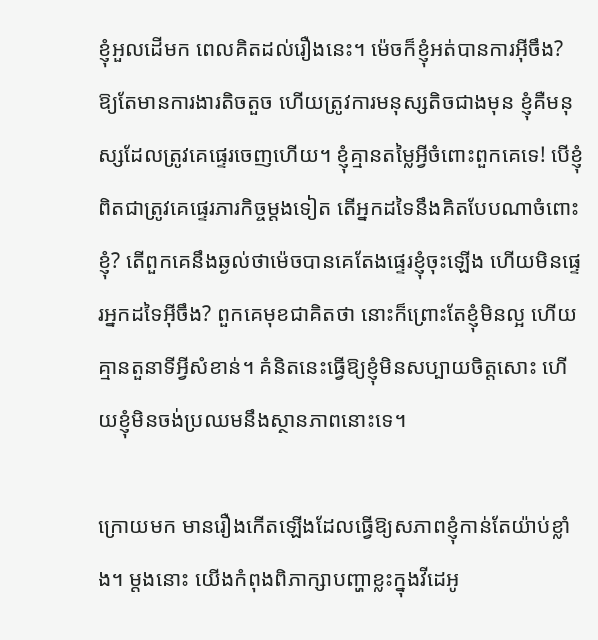ខ្ញុំអួលដើមក ពេលគិតដល់រឿងនេះ។ ម៉េចក៏ខ្ញុំអត់បានការអ៊ីចឹង? ឱ្យតែមានការងារតិចតួច ហើយត្រូវការមនុស្សតិចជាងមុន ខ្ញុំគឺមនុស្សដែលត្រូវគេផ្ទេរចេញហើយ។ ខ្ញុំគ្មានតម្លៃអ្វីចំពោះពួកគេទេ! បើខ្ញុំពិតជាត្រូវគេផ្ទេរភារកិច្ចម្ដងទៀត តើអ្នកដទៃនឹងគិតបែបណាចំពោះខ្ញុំ? តើពួកគេនឹងឆ្ងល់ថាម៉េចបានគេតែងផ្ទេរខ្ញុំចុះឡើង ហើយមិនផ្ទេរអ្នកដទៃអ៊ីចឹង? ពួកគេមុខជាគិតថា នោះក៏ព្រោះតែខ្ញុំមិនល្អ ហើយគ្មានតួនាទីអ្វីសំខាន់។ គំនិតនេះធ្វើឱ្យខ្ញុំមិនសប្បាយចិត្តសោះ ហើយខ្ញុំមិនចង់ប្រឈមនឹងស្ថានភាពនោះទេ។

ក្រោយមក មានរឿងកើតឡើងដែលធ្វើឱ្យសភាពខ្ញុំកាន់តែយ៉ាប់ខ្លាំង។ ម្ដងនោះ យើងកំពុងពិភាក្សាបញ្ហាខ្លះក្នុងវីដេអូ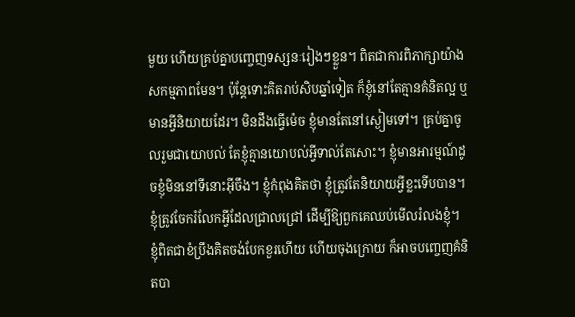មួយ ហើយគ្រប់គ្នាបញ្ចេញទស្សនៈរៀងៗខ្លួន។ ពិតជាការពិភាក្សាយ៉ាងសកម្មភាពមែន។ ប៉ុន្តែទោះគិតរាប់សិបឆ្នាំទៀត ក៏ខ្ញុំនៅតែគ្មានគំនិតល្អ ឬមានអ្វីនិយាយដែរ។ មិនដឹងធ្វើម៉េច ខ្ញុំមានតែនៅស្ងៀមទៅ។ គ្រប់គ្នាចូលរួមជាយោបល់ តែខ្ញុំគ្មានយោបល់អ្វីទាល់តែសោះ។ ខ្ញុំមានអារម្មណ៍ដូចខ្ញុំមិននៅទីនោះអ៊ីចឹង។ ខ្ញុំកំពុងគិតថា ខ្ញុំត្រូវតែនិយាយអ្វីខ្លះទើបបាន។ ខ្ញុំត្រូវចែករំលែកអ្វីដែលជ្រាលជ្រៅ ដើម្បីឱ្យពួកគេឈប់មើលរំលងខ្ញុំ។ ខ្ញុំពិតជាខំប្រឹងគិតចង់បែកខួរហើយ ហើយចុងក្រោយ ក៏អាចបញ្ចេញគំនិតបា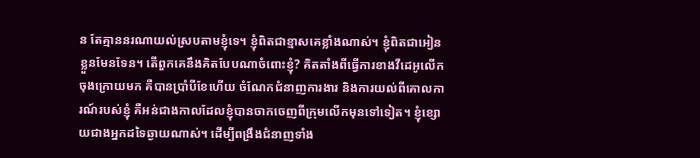ន តែគ្មាននរណាយល់ស្របតាមខ្ញុំទេ។ ខ្ញុំពិតជាខ្មាសគេខ្លាំងណាស់។ ខ្ញុំពិតជាអៀនខ្លួនមែនទែន។ តើពួកគេនឹងគិតបែបណាចំពោះខ្ញុំ? គិតតាំងពីធ្វើការខាងវីដេអូលើកចុងក្រោយមក គឺបានប្រាំបីខែហើយ ចំណែកជំនាញការងារ និងការយល់ពីគោលការណ៍របស់ខ្ញុំ គឺអន់ជាងកាលដែលខ្ញុំបានចាកចេញពីក្រុមលើកមុនទៅទៀត។ ខ្ញុំខ្សោយជាងអ្នកដទៃឆ្ងាយណាស់។ ដើម្បីពង្រឹងជំនាញទាំង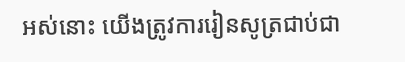អស់នោះ យើងត្រូវការរៀនសូត្រជាប់ជា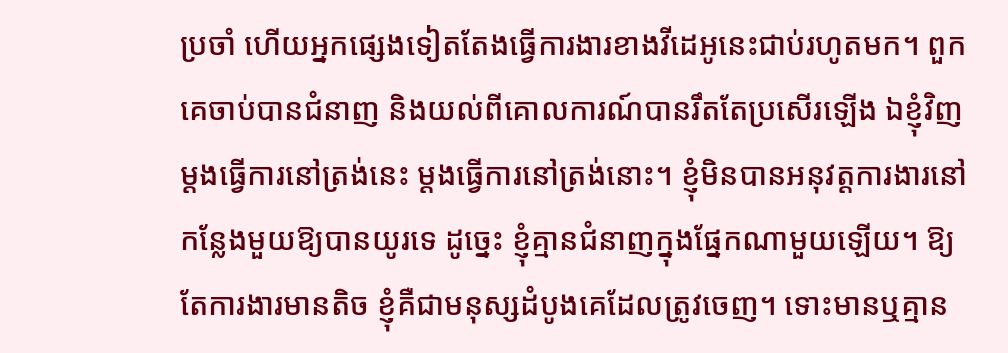ប្រចាំ ហើយអ្នកផ្សេងទៀតតែងធ្វើការងារខាងវីដេអូនេះជាប់រហូតមក។ ពួកគេចាប់បានជំនាញ និងយល់ពីគោលការណ៍បានរឹតតែប្រសើរឡើង ឯខ្ញុំវិញ ម្ដងធ្វើការនៅត្រង់នេះ ម្ដងធ្វើការនៅត្រង់នោះ។ ខ្ញុំមិនបានអនុវត្តការងារនៅកន្លែងមួយឱ្យបានយូរទេ ដូច្នេះ ខ្ញុំគ្មានជំនាញក្នុងផ្នែកណាមួយឡើយ។ ឱ្យតែការងារមានតិច ខ្ញុំគឺជាមនុស្សដំបូងគេដែលត្រូវចេញ។ ទោះមានឬគ្មាន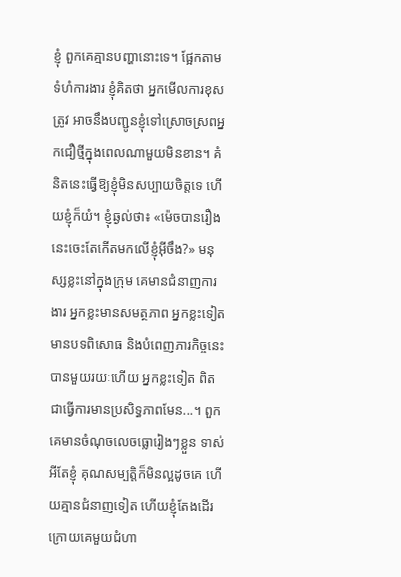ខ្ញុំ ពួកគេគ្មានបញ្ហានោះទេ។ ផ្អែកតាមទំហំការងារ ខ្ញុំគិតថា អ្នកមើលការខុសត្រូវ អាចនឹងបញ្ជូនខ្ញុំទៅស្រោចស្រពអ្នកជឿថ្មីក្នុងពេលណាមួយមិនខាន។ គំនិតនេះធ្វើឱ្យខ្ញុំមិនសប្បាយចិត្តទេ ហើយខ្ញុំក៏យំ។ ខ្ញុំឆ្ងល់ថា៖ «ម៉េចបានរឿងនេះចេះតែកើតមកលើខ្ញុំអ៊ីចឹង?» មនុស្សខ្លះនៅក្នុងក្រុម គេមានជំនាញការងារ អ្នកខ្លះមានសមត្ថភាព អ្នកខ្លះទៀតមានបទពិសោធ និងបំពេញភារកិច្ចនេះបានមួយរយៈហើយ អ្នកខ្លះទៀត ពិតជាធ្វើការមានប្រសិទ្ធភាពមែន...។ ពួកគេមានចំណុចលេចធ្លោរៀងៗខ្លួន ទាស់អីតែខ្ញុំ គុណសម្បត្តិក៏មិនល្អដូចគេ ហើយគ្មានជំនាញទៀត ហើយខ្ញុំតែងដើរក្រោយគេមួយជំហា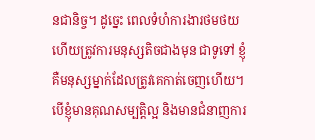នជានិច្ច។ ដូច្នេះ ពេលទំហំការងារថមថយ ហើយត្រូវការមនុស្សតិចជាងមុន ជាទូទៅ ខ្ញុំគឺមនុស្សម្នាក់ដែលត្រូវគេកាត់ចេញហើយ។ បើខ្ញុំមានគុណសម្បត្តិល្អ និងមានជំនាញការ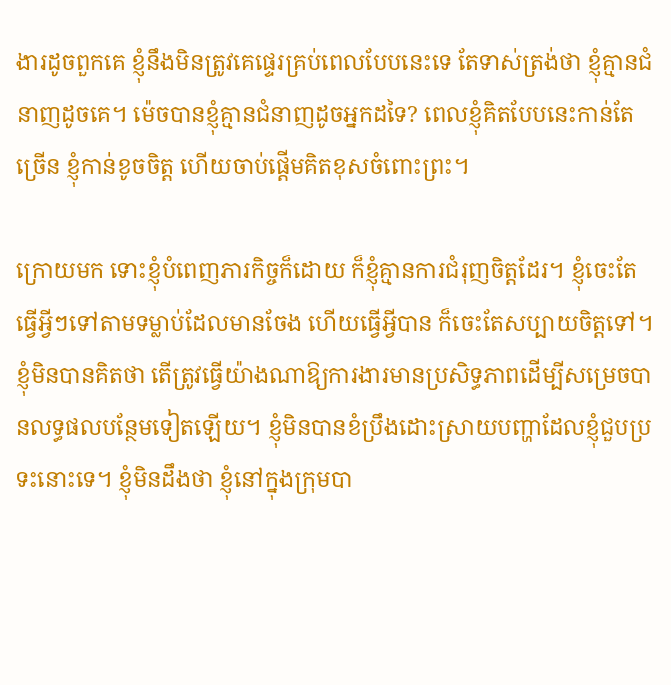ងារដូចពួកគេ ខ្ញុំនឹងមិនត្រូវគេផ្ទេរគ្រប់ពេលបែបនេះទេ តែទាស់ត្រង់ថា ខ្ញុំគ្មានជំនាញដូចគេ។ ម៉េចបានខ្ញុំគ្មានជំនាញដូចអ្នកដទៃ? ពេលខ្ញុំគិតបែបនេះកាន់តែច្រើន ខ្ញុំកាន់ខូចចិត្ត ហើយចាប់ផ្ដើមគិតខុសចំពោះព្រះ។

ក្រោយមក ទោះខ្ញុំបំពេញភារកិច្ចក៏ដោយ ក៏ខ្ញុំគ្មានការជំរុញចិត្តដែរ។ ខ្ញុំចេះតែធ្វើអ្វីៗទៅតាមទម្លាប់ដែលមានចែង ហើយធ្វើអ្វីបាន ក៏ចេះតែសប្បាយចិត្តទៅ។ ខ្ញុំមិនបានគិតថា តើត្រូវធ្វើយ៉ាងណាឱ្យការងារមានប្រសិទ្ធភាពដើម្បីសម្រេចបានលទ្ធផលបន្ថែមទៀតឡើយ។ ខ្ញុំមិនបានខំប្រឹងដោះស្រាយបញ្ហាដែលខ្ញុំជួបប្រទះនោះទេ។ ខ្ញុំមិនដឹងថា ខ្ញុំនៅក្នុងក្រុមបា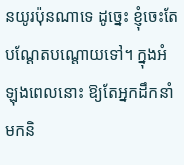នយូរប៉ុនណាទេ ដូច្នេះ ខ្ញុំចេះតែបណ្ដែតបណ្ដោយទៅ។ ក្នុងអំឡុងពេលនោះ ឱ្យតែអ្នកដឹកនាំមកនិ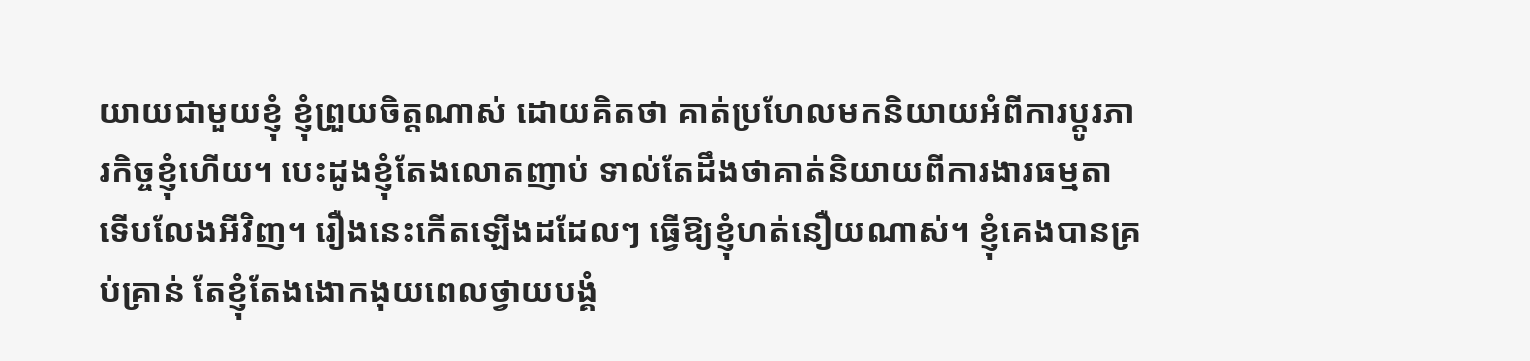យាយជាមួយខ្ញុំ ខ្ញុំព្រួយចិត្តណាស់ ដោយគិតថា គាត់ប្រហែលមកនិយាយអំពីការប្ដូរភារកិច្ចខ្ញុំហើយ។ បេះដូងខ្ញុំតែងលោតញាប់ ទាល់តែដឹងថាគាត់និយាយពីការងារធម្មតា ទើបលែងអីវិញ។ រឿងនេះកើតឡើងដដែលៗ ធ្វើឱ្យខ្ញុំហត់នឿយណាស់។ ខ្ញុំគេងបានគ្រប់គ្រាន់ តែខ្ញុំតែងងោកងុយពេលថ្វាយបង្គំ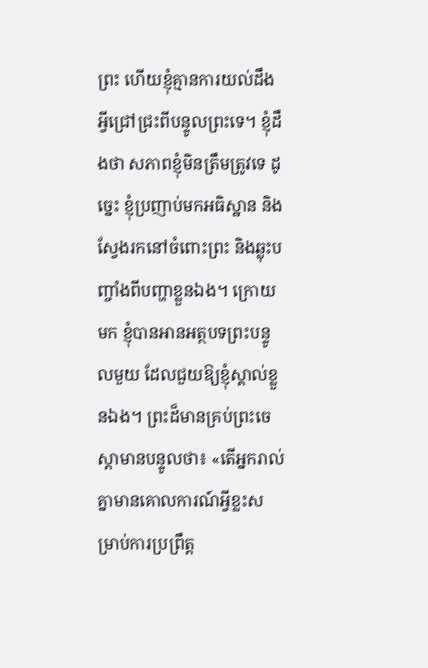ព្រះ ហើយខ្ញុំគ្មានការយល់ដឹងអ្វីជ្រៅជ្រះពីបន្ទូលព្រះទេ។ ខ្ញុំដឹងថា សភាពខ្ញុំមិនត្រឹមត្រូវទេ ដូច្នេះ ខ្ញុំប្រញាប់មកអធិស្ឋាន និងស្វែងរកនៅចំពោះព្រះ និងឆ្លុះបញ្ចាំងពីបញ្ហាខ្លួនឯង។ ក្រោយមក ខ្ញុំបានអានអត្ថបទព្រះបន្ទូលមួយ ដែលជួយឱ្យខ្ញុំស្គាល់ខ្លួនឯង។ ព្រះដ៏មានគ្រប់ព្រះចេស្ដាមានបន្ទូលថា៖ «តើអ្នករាល់គ្នាមានគោលការណ៍អ្វីខ្លះសម្រាប់ការប្រព្រឹត្ត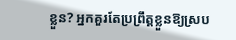ខ្លួន? អ្នកគួរតែប្រព្រឹត្តខ្លួនឱ្យស្រប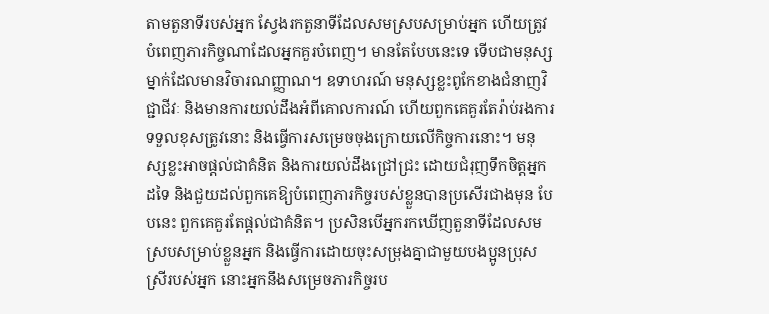តាមតួនាទីរបស់អ្នក ស្វែងរកតួនាទីដែលសមស្របសម្រាប់អ្នក ហើយត្រូវបំពេញភារកិច្ចណាដែលអ្នកគួរបំពេញ។ មានតែបែបនេះទេ ទើបជាមនុស្សម្នាក់ដែលមានវិចារណញ្ញាណ។ ឧទាហរណ៍ មនុស្សខ្លះពូកែខាងជំនាញវិជ្ជាជីវៈ និងមានការយល់ដឹងអំពីគោលការណ៍ ហើយពួកគេគួរតែរ៉ាប់រងការទទួលខុសត្រូវនោះ និងធ្វើការសម្រេចចុងក្រោយលើកិច្ចការនោះ។ មនុស្សខ្លះអាចផ្ដល់ជាគំនិត និងការយល់ដឹងជ្រៅជ្រះ ដោយជំរុញទឹកចិត្តអ្នកដទៃ និងជួយដល់ពួកគេឱ្យបំពេញភារកិច្ចរបស់ខ្លួនបានប្រសើរជាងមុន បែបនេះ ពួកគេគួរតែផ្ដល់ជាគំនិត។ ប្រសិនបើអ្នករកឃើញតួនាទីដែលសមស្របសម្រាប់ខ្លួនអ្នក និងធ្វើការដោយចុះសម្រុងគ្នាជាមួយបងប្អូនប្រុសស្រីរបស់អ្នក នោះអ្នកនឹងសម្រេចភារកិច្ចរប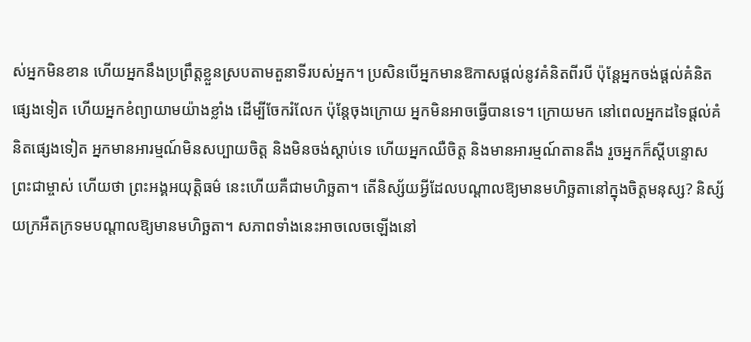ស់អ្នកមិនខាន ហើយអ្នកនឹងប្រព្រឹត្តខ្លួនស្របតាមតួនាទីរបស់អ្នក។ ប្រសិនបើអ្នកមានឱកាសផ្ដល់នូវគំនិតពីរបី ប៉ុន្តែអ្នកចង់ផ្ដល់គំនិតផ្សេងទៀត ហើយអ្នកខំព្យាយាមយ៉ាងខ្លាំង ដើម្បីចែករំលែក ប៉ុន្តែចុងក្រោយ អ្នកមិនអាចធ្វើបានទេ។ ក្រោយមក នៅពេលអ្នកដទៃផ្ដល់គំនិតផ្សេងទៀត អ្នកមានអារម្មណ៍មិនសប្បាយចិត្ត និងមិនចង់ស្ដាប់ទេ ហើយអ្នកឈឺចិត្ត និងមានអារម្មណ៍តានតឹង រួចអ្នកក៏ស្ដីបន្ទោសព្រះជាម្ចាស់ ហើយថា ព្រះអង្គអយុត្តិធម៌ នេះហើយគឺជាមហិច្ឆតា។ តើនិស្ស័យអ្វីដែលបណ្តាលឱ្យមានមហិច្ឆតានៅក្នុងចិត្តមនុស្ស? និស្ស័យក្រអឺតក្រទមបណ្តាលឱ្យមានមហិច្ឆតា។ សភាពទាំងនេះអាចលេចឡើងនៅ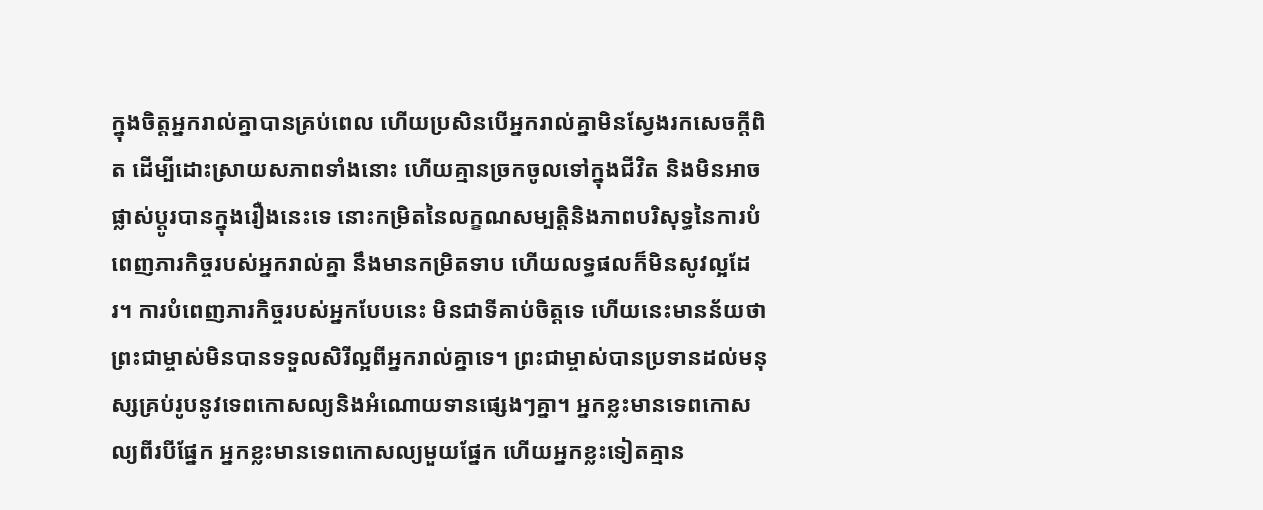ក្នុងចិត្តអ្នករាល់គ្នាបានគ្រប់ពេល ហើយប្រសិនបើអ្នករាល់គ្នាមិនស្វែងរកសេចក្តីពិត ដើម្បីដោះស្រាយសភាពទាំងនោះ ហើយគ្មានច្រកចូលទៅក្នុងជីវិត និងមិនអាចផ្លាស់ប្ដូរបានក្នុងរឿងនេះទេ នោះកម្រិតនៃលក្ខណសម្បត្តិនិងភាពបរិសុទ្ធនៃការបំពេញភារកិច្ចរបស់អ្នករាល់គ្នា នឹងមានកម្រិតទាប ហើយលទ្ធផលក៏មិនសូវល្អដែរ។ ការបំពេញភារកិច្ចរបស់អ្នកបែបនេះ មិនជាទីគាប់ចិត្តទេ ហើយនេះមានន័យថា ព្រះជាម្ចាស់មិនបានទទួលសិរីល្អពីអ្នករាល់គ្នាទេ។ ព្រះជាម្ចាស់បានប្រទានដល់មនុស្សគ្រប់រូបនូវទេពកោសល្យនិងអំណោយទានផ្សេងៗគ្នា។ អ្នកខ្លះមានទេពកោសល្យពីរបីផ្នែក អ្នកខ្លះមានទេពកោសល្យមួយផ្នែក ហើយអ្នកខ្លះទៀតគ្មាន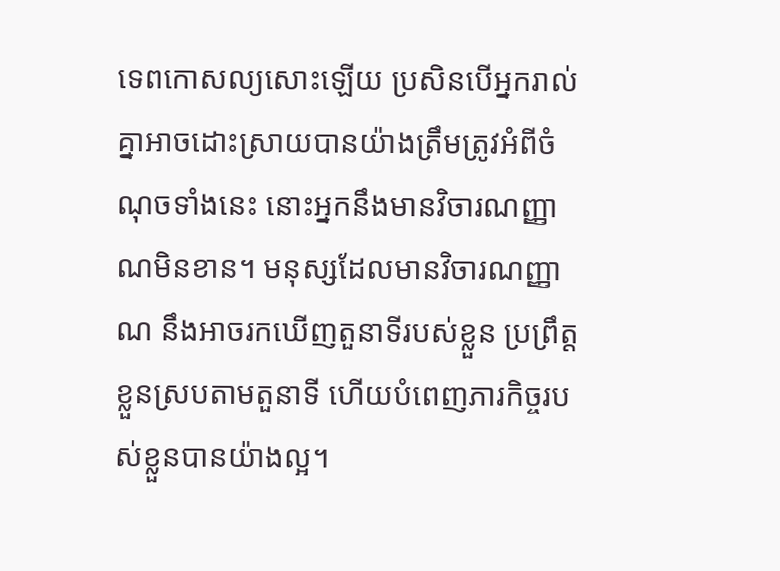ទេពកោសល្យសោះឡើយ ប្រសិនបើអ្នករាល់គ្នាអាចដោះស្រាយបានយ៉ាងត្រឹមត្រូវអំពីចំណុចទាំងនេះ នោះអ្នកនឹងមានវិចារណញ្ញាណមិនខាន។ មនុស្សដែលមានវិចារណញ្ញាណ នឹងអាចរកឃើញតួនាទីរបស់ខ្លួន ប្រព្រឹត្តខ្លួនស្របតាមតួនាទី ហើយបំពេញភារកិច្ចរបស់ខ្លួនបានយ៉ាងល្អ។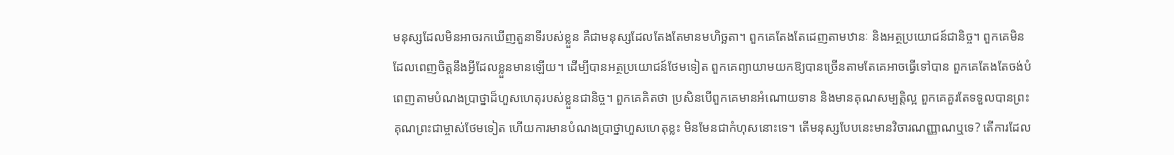មនុស្សដែលមិនអាចរកឃើញតួនាទីរបស់ខ្លួន គឺជាមនុស្សដែលតែងតែមានមហិច្ឆតា។ ពួកគេតែងតែដេញតាមឋានៈ និងអត្ថប្រយោជន៍ជានិច្ច។ ពួកគេមិនដែលពេញចិត្តនឹងអ្វីដែលខ្លួនមានឡើយ។ ដើម្បីបានអត្ថប្រយោជន៍ថែមទៀត ពួកគេព្យាយាមយកឱ្យបានច្រើនតាមតែគេអាចធ្វើទៅបាន ពួកគេតែងតែចង់បំពេញតាមបំណងប្រាថ្នាដ៏ហួសហេតុរបស់ខ្លួនជានិច្ច។ ពួកគេគិតថា ប្រសិនបើពួកគេមានអំណោយទាន និងមានគុណសម្បត្តិល្អ ពួកគេគួរតែទទួលបានព្រះគុណព្រះជាម្ចាស់ថែមទៀត ហើយការមានបំណងប្រាថ្នាហួសហេតុខ្លះ មិនមែនជាកំហុសនោះទេ។ តើមនុស្សបែបនេះមានវិចារណញ្ញាណឬទេ? តើការដែល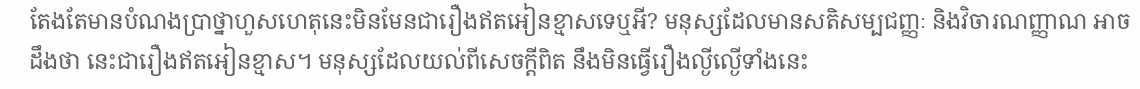តែងតែមានបំណងប្រាថ្នាហួសហេតុនេះមិនមែនជារឿងឥតអៀនខ្មាសទេឬអី? មនុស្សដែលមានសតិសម្បជញ្ញៈ និងវិចារណញ្ញាណ អាចដឹងថា នេះជារឿងឥតអៀនខ្មាស។ មនុស្សដែលយល់ពីសេចក្តីពិត នឹងមិនធ្វើរឿងល្ងីល្ងើទាំងនេះ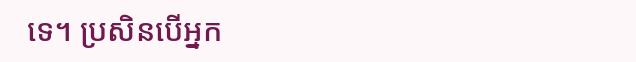ទេ។ ប្រសិនបើអ្នក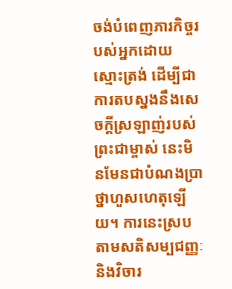ចង់បំពេញភារកិច្ចរបស់អ្នកដោយស្មោះត្រង់ ដើម្បីជាការតបស្នងនឹងសេចក្តីស្រឡាញ់របស់ព្រះជាម្ចាស់ នេះមិនមែនជាបំណងប្រាថ្នាហួសហេតុឡើយ។ ការនេះស្របតាមសតិសម្បជញ្ញៈ និងវិចារ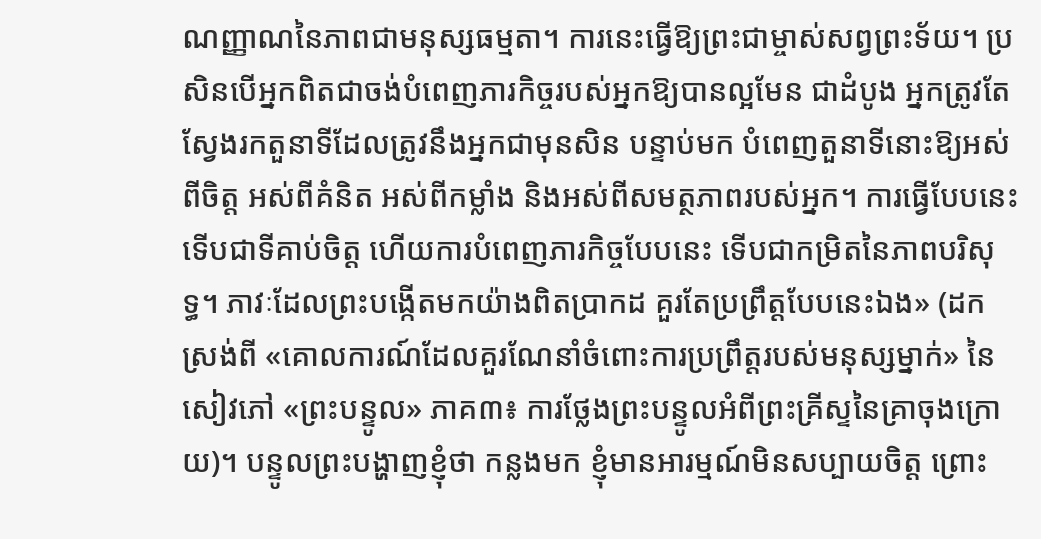ណញ្ញាណនៃភាពជាមនុស្សធម្មតា។ ការនេះធ្វើឱ្យព្រះជាម្ចាស់សព្វព្រះទ័យ។ ប្រសិនបើអ្នកពិតជាចង់បំពេញភារកិច្ចរបស់អ្នកឱ្យបានល្អមែន ជាដំបូង អ្នកត្រូវតែស្វែងរកតួនាទីដែលត្រូវនឹងអ្នកជាមុនសិន បន្ទាប់មក បំពេញតួនាទីនោះឱ្យអស់ពីចិត្ត អស់ពីគំនិត អស់ពីកម្លាំង និងអស់ពីសមត្ថភាពរបស់អ្នក។ ការធ្វើបែបនេះទើបជាទីគាប់ចិត្ត ហើយការបំពេញភារកិច្ចបែបនេះ ទើបជាកម្រិតនៃភាពបរិសុទ្ធ។ ភាវៈដែលព្រះបង្កើតមកយ៉ាងពិតប្រាកដ គួរតែប្រព្រឹត្តបែបនេះឯង» (ដកស្រង់ពី «គោលការណ៍ដែលគួរណែនាំចំពោះការប្រព្រឹត្តរបស់មនុស្សម្នាក់» នៃសៀវភៅ «ព្រះបន្ទូល» ភាគ៣៖ ការថ្លែងព្រះបន្ទូលអំពីព្រះគ្រីស្ទនៃគ្រាចុងក្រោយ)។ បន្ទូលព្រះបង្ហាញខ្ញុំថា កន្លងមក ខ្ញុំមានអារម្មណ៍មិនសប្បាយចិត្ត ព្រោះ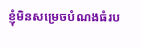ខ្ញុំមិនសម្រេចបំណងធំរប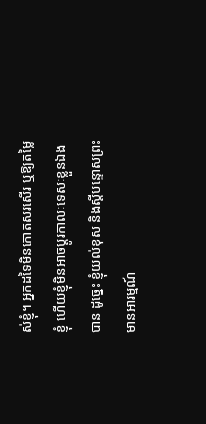ស់ខ្ញុំ។ អ្នកដទៃមិនកោតសរសើរ ឬឱ្យតម្លៃខ្ញុំ ហើយខ្ញុំមិនអាចប្ដូរកាលៈទេសៈខ្លួនឯងបាន ដូច្នេះ ខ្ញុំយល់ខុស និងស្ដីបន្ទោសព្រះ មានអារម្មណ៍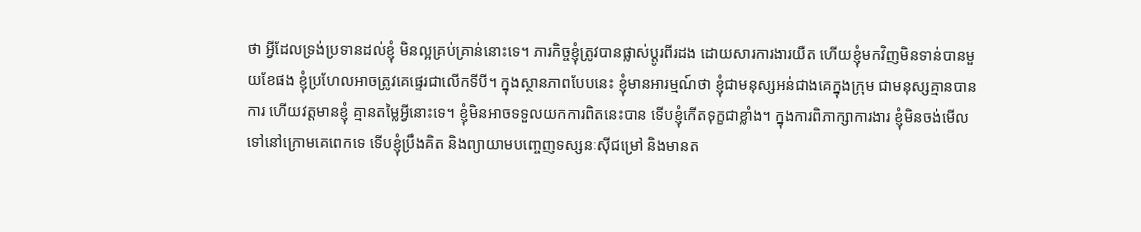ថា អ្វីដែលទ្រង់ប្រទានដល់ខ្ញុំ មិនល្អគ្រប់គ្រាន់នោះទេ។ ភារកិច្ចខ្ញុំត្រូវបានផ្លាស់ប្ដូរពីរដង ដោយសារការងារយឺត ហើយខ្ញុំមកវិញមិនទាន់បានមួយខែផង ខ្ញុំប្រហែលអាចត្រូវគេផ្ទេរជាលើកទីបី។ ក្នុងស្ថានភាពបែបនេះ ខ្ញុំមានអារម្មណ៍ថា ខ្ញុំជាមនុស្សអន់ជាងគេក្នុងក្រុម ជាមនុស្សគ្មានបានការ ហើយវត្តមានខ្ញុំ គ្មានតម្លៃអ្វីនោះទេ។ ខ្ញុំមិនអាចទទួលយកការពិតនេះបាន ទើបខ្ញុំកើតទុក្ខជាខ្លាំង។ ក្នុងការពិភាក្សាការងារ ខ្ញុំមិនចង់មើលទៅនៅក្រោមគេពេកទេ ទើបខ្ញុំប្រឹងគិត និងព្យាយាមបញ្ចេញទស្សនៈស៊ីជម្រៅ និងមានត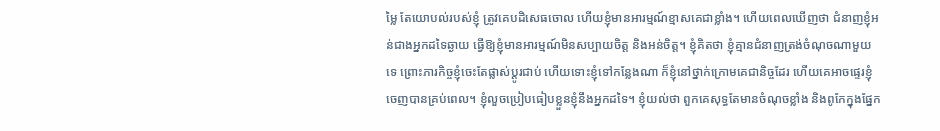ម្លៃ តែយោបល់របស់ខ្ញុំ ត្រូវគេបដិសេធចោល ហើយខ្ញុំមានអារម្មណ៍ខ្មាសគេជាខ្លាំង។ ហើយពេលឃើញថា ជំនាញខ្ញុំអន់ជាងអ្នកដទៃឆ្ងាយ ធ្វើឱ្យខ្ញុំមានអារម្មណ៍មិនសប្បាយចិត្ត និងអន់ចិត្ត។ ខ្ញុំគិតថា ខ្ញុំគ្មានជំនាញត្រង់ចំណុចណាមួយទេ ព្រោះភារកិច្ចខ្ញុំចេះតែផ្លាស់ប្ដូរជាប់ ហើយទោះខ្ញុំទៅកន្លែងណា ក៏ខ្ញុំនៅថ្នាក់ក្រោមគេជានិច្ចដែរ ហើយគេអាចផ្ទេរខ្ញុំចេញបានគ្រប់ពេល។ ខ្ញុំលួចប្រៀបធៀបខ្លួនខ្ញុំនឹងអ្នកដទៃ។ ខ្ញុំយល់ថា ពួកគេសុទ្ធតែមានចំណុចខ្លាំង និងពូកែក្នុងផ្នែក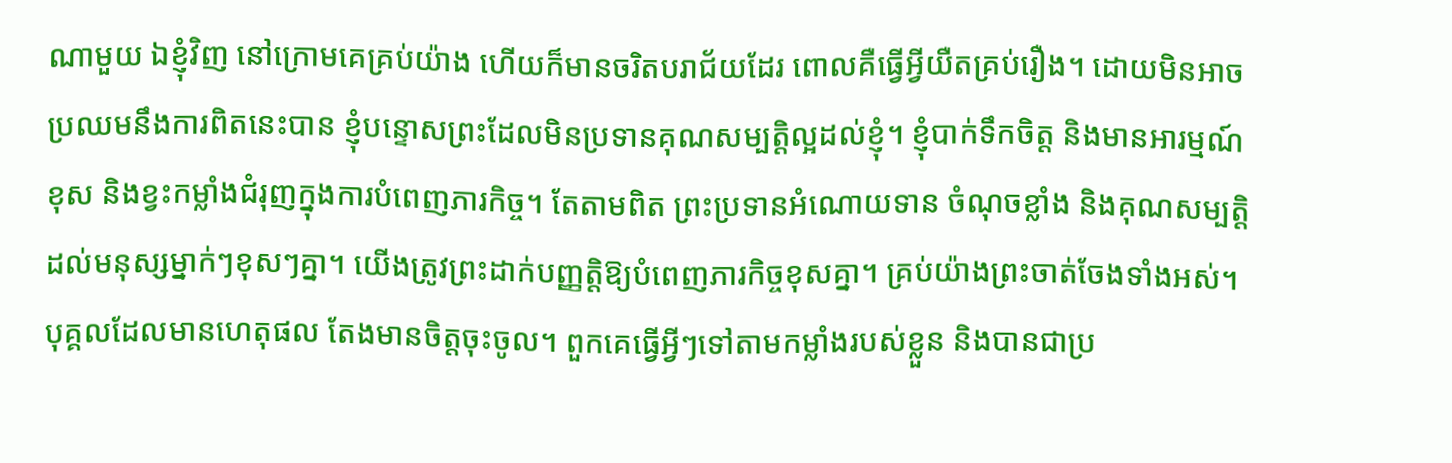ណាមួយ ឯខ្ញុំវិញ នៅក្រោមគេគ្រប់យ៉ាង ហើយក៏មានចរិតបរាជ័យដែរ ពោលគឺធ្វើអ្វីយឺតគ្រប់រឿង។ ដោយមិនអាចប្រឈមនឹងការពិតនេះបាន ខ្ញុំបន្ទោសព្រះដែលមិនប្រទានគុណសម្បត្តិល្អដល់ខ្ញុំ។ ខ្ញុំបាក់ទឹកចិត្ត និងមានអារម្មណ៍ខុស និងខ្វះកម្លាំងជំរុញក្នុងការបំពេញភារកិច្ច។ តែតាមពិត ព្រះប្រទានអំណោយទាន ចំណុចខ្លាំង និងគុណសម្បត្តិដល់មនុស្សម្នាក់ៗខុសៗគ្នា។ យើងត្រូវព្រះដាក់បញ្ញត្តិឱ្យបំពេញភារកិច្ចខុសគ្នា។ គ្រប់យ៉ាងព្រះចាត់ចែងទាំងអស់។ បុគ្គលដែលមានហេតុផល តែងមានចិត្តចុះចូល។ ពួកគេធ្វើអ្វីៗទៅតាមកម្លាំងរបស់ខ្លួន និងបានជាប្រ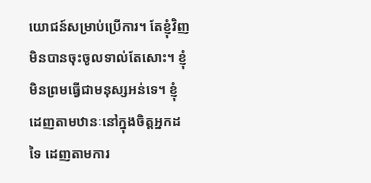យោជន៍សម្រាប់ប្រើការ។ តែខ្ញុំវិញមិនបានចុះចូលទាល់តែសោះ។ ខ្ញុំមិនព្រមធ្វើជាមនុស្សអន់ទេ។ ខ្ញុំដេញតាមឋានៈនៅក្នុងចិត្តអ្នកដទៃ ដេញតាមការ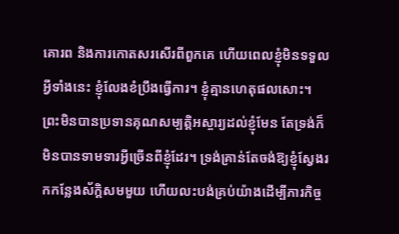គោរព និងការកោតសរសើរពីពួកគេ ហើយពេលខ្ញុំមិនទទួលអ្វីទាំងនេះ ខ្ញុំលែងខំប្រឹងធ្វើការ។ ខ្ញុំគ្មានហេតុផលសោះ។ ព្រះមិនបានប្រទានគុណសម្បត្តិអស្ចារ្យដល់ខ្ញុំមែន តែទ្រង់ក៏មិនបានទាមទារអ្វីច្រើនពីខ្ញុំដែរ។ ទ្រង់គ្រាន់តែចង់ឱ្យខ្ញុំស្វែងរកកន្លែងស័ក្តិសមមួយ ហើយលះបង់គ្រប់យ៉ាងដើម្បីភារកិច្ច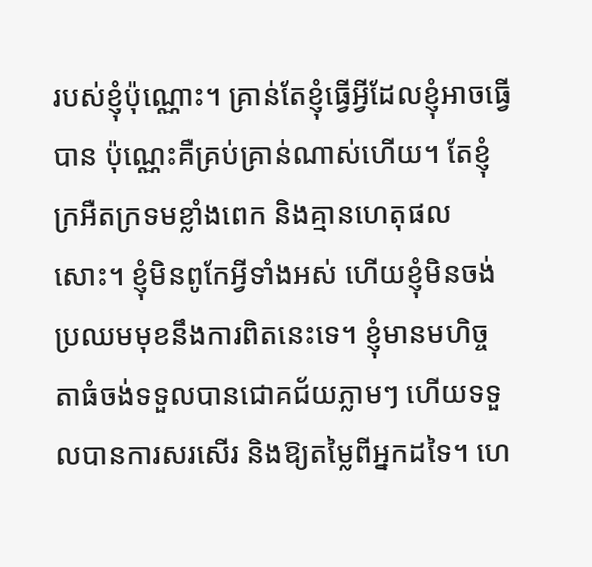របស់ខ្ញុំប៉ុណ្ណោះ។ គ្រាន់តែខ្ញុំធ្វើអ្វីដែលខ្ញុំអាចធ្វើបាន ប៉ុណ្ណេះគឺគ្រប់គ្រាន់ណាស់ហើយ។ តែខ្ញុំក្រអឺតក្រទមខ្លាំងពេក និងគ្មានហេតុផលសោះ។ ខ្ញុំមិនពូកែអ្វីទាំងអស់ ហើយខ្ញុំមិនចង់ប្រឈមមុខនឹងការពិតនេះទេ។ ខ្ញុំមានមហិច្ចតាធំចង់ទទួលបានជោគជ័យភ្លាមៗ ហើយទទួលបានការសរសើរ និងឱ្យតម្លៃពីអ្នកដទៃ។ ហេ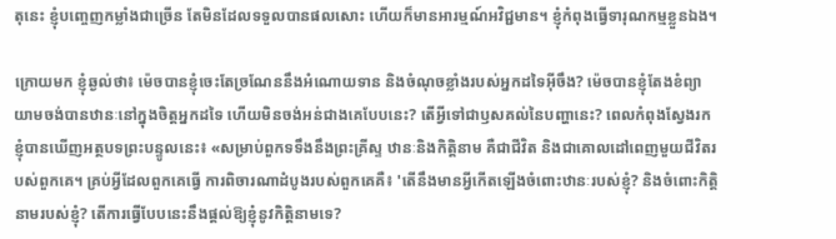តុនេះ ខ្ញុំបញ្ចេញកម្លាំងជាច្រើន តែមិនដែលទទួលបានផលសោះ ហើយក៏មានអារម្មណ៍អវិជ្ជមាន។ ខ្ញុំកំពុងធ្វើទារុណកម្មខ្លួនឯង។

ក្រោយមក ខ្ញុំឆ្ងល់ថា៖ ម៉េចបានខ្ញុំចេះតែច្រណែននឹងអំណោយទាន និងចំណុចខ្លាំងរបស់អ្នកដទៃអ៊ីចឹង? ម៉េចបានខ្ញុំតែងខំព្យាយាមចង់បានឋានៈនៅក្នុងចិត្តអ្នកដទៃ ហើយមិនចង់អន់ជាងគេបែបនេះ? តើអ្វីទៅជាឫសគល់នៃបញ្ហានេះ? ពេលកំពុងស្វែងរក ខ្ញុំបានឃើញអត្ថបទព្រះបន្ទូលនេះ៖ «សម្រាប់ពួកទទឹងនឹងព្រះគ្រីស្ទ ឋានៈនិងកិត្តិនាម គឺជាជីវិត និងជាគោលដៅពេញមួយជីវិតរបស់ពួកគេ។ គ្រប់អ្វីដែលពួកគេធ្វើ ការពិចារណាដំបូងរបស់ពួកគេគឺ៖ 'តើនឹងមានអ្វីកើតឡើងចំពោះឋានៈរបស់ខ្ញុំ? និងចំពោះកិត្តិនាមរបស់ខ្ញុំ? តើការធ្វើបែបនេះនឹងផ្តល់ឱ្យខ្ញុំនូវកិត្តិនាមទេ?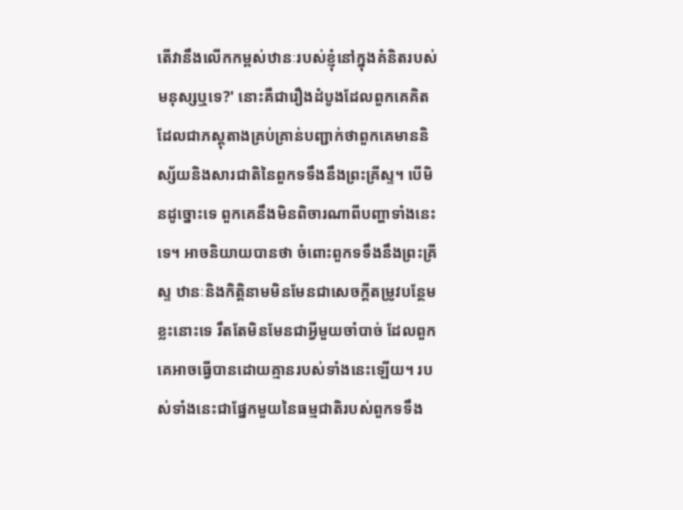តើវានឹងលើកកម្ពស់ឋានៈរបស់ខ្ញុំនៅក្នុងគំនិតរបស់មនុស្សឬទេ?' នោះគឺជារឿងដំបូងដែលពួកគេគិត ដែលជាភស្ដុតាងគ្រប់គ្រាន់បញ្ជាក់ថាពួកគេមាននិស្ស័យនិងសារជាតិនៃពួកទទឹងនឹងព្រះគ្រីស្ទ។ បើមិនដូច្នោះទេ ពួកគេនឹងមិនពិចារណាពីបញ្ហាទាំងនេះទេ។ អាចនិយាយបានថា ចំពោះពួកទទឹងនឹងព្រះគ្រីស្ទ ឋានៈនិងកិត្តិនាមមិនមែនជាសេចក្ដីតម្រូវបន្ថែមខ្លះនោះទេ រឹតតែមិនមែនជាអ្វីមួយចាំបាច់ ដែលពួកគេអាចធ្វើបានដោយគ្មានរបស់ទាំងនេះឡើយ។ របស់ទាំងនេះជាផ្នែកមួយនៃធម្មជាតិរបស់ពួកទទឹង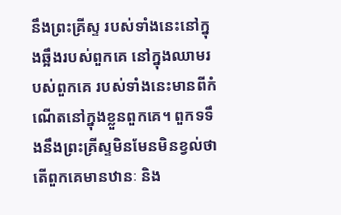នឹងព្រះគ្រីស្ទ របស់ទាំងនេះនៅក្នុងឆ្អឹងរបស់ពួកគេ នៅក្នុងឈាមរបស់ពួកគេ របស់ទាំងនេះមានពីកំណើតនៅក្នុងខ្លួនពួកគេ។ ពួកទទឹងនឹងព្រះគ្រីស្ទមិនមែនមិនខ្វល់ថាតើពួកគេមានឋានៈ និង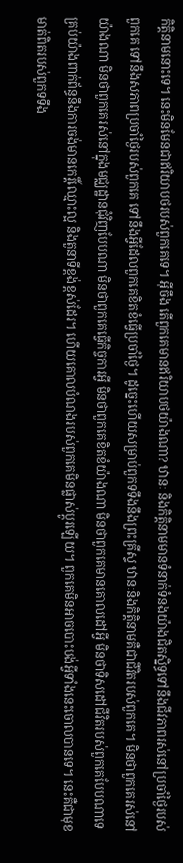កិត្តិនាមនោះទេ។ នេះមិនមែនជាឥរិយាបថរបស់ពួកគេទេ។ អ៊ីចឹង តើពួកគេមានឥរិយាបថយ៉ាងណា? ឋានៈ និងកិត្តិនាមមានទំនាក់ទំនងយ៉ាងជិតស្និទ្ធទៅនឹងជីវភាពរស់នៅប្រចាំថ្ងៃរបស់ពួកគេ ទៅនឹងសភាពប្រចាំថ្ងៃរបស់ពួកគេ ទៅនឹងអ្វីដែលពួកគេខិតខំធ្វើប្រចាំថ្ងៃ។ ដូច្នេះហើយសម្រាប់ពួកទទឹងនឹងព្រះគ្រីស្ទ ឋានៈនិងកិត្តិនាមគឺជាជីវិតរបស់ពួកគេ។ មិនថាពួកគេរស់នៅយ៉ាងណា មិនថាពួកគេរស់នៅក្នុងមជ្ឈដ្ឋានជុំវិញបែបណា មិនថាពួកគេធ្វើកិច្ចការអ្វី មិនថាពួកគេខិតខំយ៉ាងណា មិនថាពួកគេមានគោលដៅអ្វី មិនថាទិសដៅជីវិតរបស់ពួកគេបែបណាទេ គ្រប់យ៉ាងពាក់ព័ន្ធនឹងការចង់មានកេរ្តិ៍ឈ្មោះល្អ និងតួនាទីខ្ពង់ខ្ពស់ដែរ។ ហើយគោលបំណងរបស់ពួកគេមិនផ្លាស់ប្ដូរឡើយ។ ពួកគេមិនអាចបោះបង់អ្វីទាំងនេះចោលបានទេ។ នេះគឺជាមុខមាត់ពិតរបស់ពួកទទឹង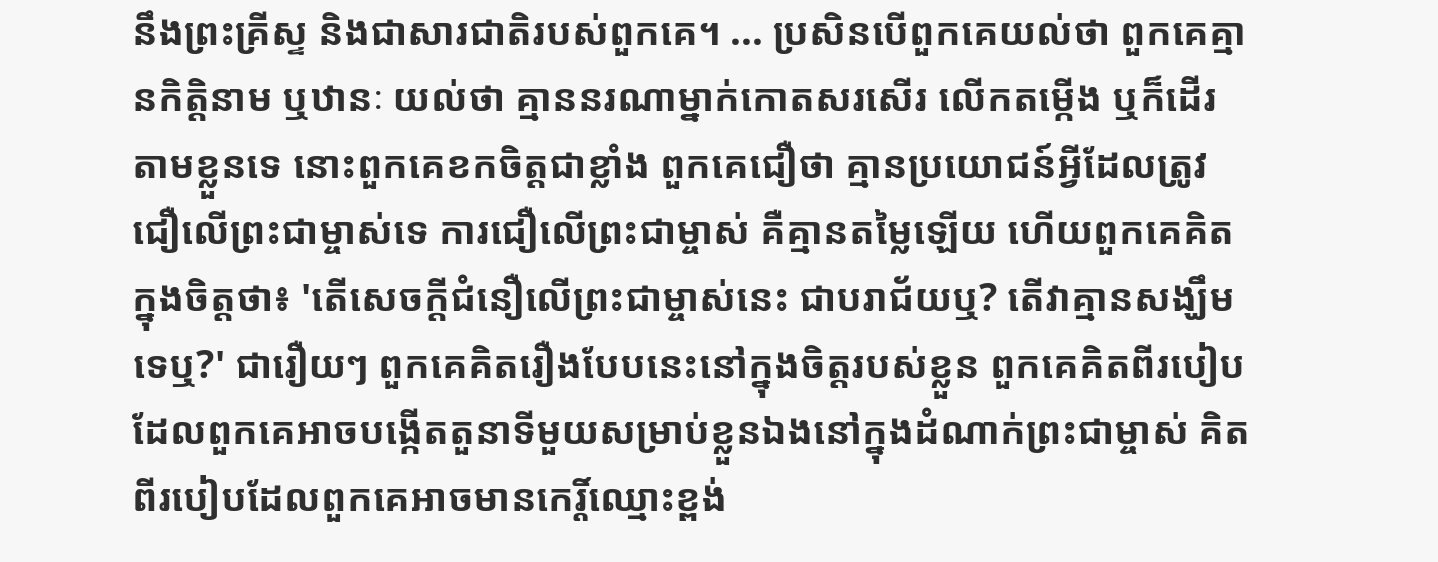នឹងព្រះគ្រីស្ទ និងជាសារជាតិរបស់ពួកគេ។ ... ប្រសិនបើពួកគេយល់ថា ពួកគេគ្មានកិត្តិនាម ឬឋានៈ យល់ថា គ្មាននរណាម្នាក់កោតសរសើរ លើកតម្កើង ឬក៏ដើរតាមខ្លួនទេ នោះពួកគេខកចិត្តជាខ្លាំង ពួកគេជឿថា គ្មានប្រយោជន៍អ្វីដែលត្រូវជឿលើព្រះជាម្ចាស់ទេ ការជឿលើព្រះជាម្ចាស់ គឺគ្មានតម្លៃឡើយ ហើយពួកគេគិតក្នុងចិត្តថា៖ 'តើសេចក្តីជំនឿលើព្រះជាម្ចាស់នេះ ជាបរាជ័យឬ? តើវាគ្មានសង្ឃឹមទេឬ?' ជារឿយៗ ពួកគេគិតរឿងបែបនេះនៅក្នុងចិត្តរបស់ខ្លួន ពួកគេគិតពីរបៀបដែលពួកគេអាចបង្កើតតួនាទីមួយសម្រាប់ខ្លួនឯងនៅក្នុងដំណាក់ព្រះជាម្ចាស់ គិតពីរបៀបដែលពួកគេអាចមានកេរ្តិ៍ឈ្មោះខ្ពង់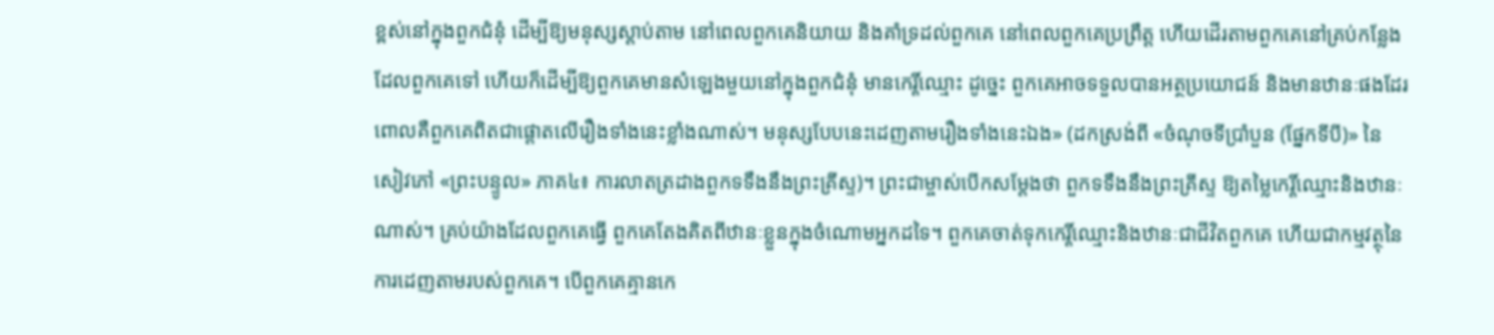ខ្ពស់នៅក្នុងពួកជំនុំ ដើម្បីឱ្យមនុស្សស្ដាប់តាម នៅពេលពួកគេនិយាយ និងគាំទ្រដល់ពួកគេ នៅពេលពួកគេប្រព្រឹត្ត ហើយដើរតាមពួកគេនៅគ្រប់កន្លែងដែលពួកគេទៅ ហើយក៏ដើម្បីឱ្យពួកគេមានសំឡេងមួយនៅក្នុងពួកជំនុំ មានកេរ្តិ៍ឈ្មោះ ដូច្នេះ ពួកគេអាចទទួលបានអត្ថប្រយោជន៍ និងមានឋានៈផងដែរ ពោលគឺពួកគេពិតជាផ្តោតលើរឿងទាំងនេះខ្លាំងណាស់។ មនុស្សបែបនេះដេញតាមរឿងទាំងនេះឯង» (ដកស្រង់ពី «ចំណុចទីប្រាំបួន (ផ្នែកទីបី)» នៃសៀវភៅ «ព្រះបន្ទូល» ភាគ៤៖ ការលាតត្រដាងពួកទទឹងនឹងព្រះគ្រីស្ទ)។ ព្រះជាម្ចាស់បើកសម្ដែងថា ពួកទទឹងនឹងព្រះគ្រីស្ទ ឱ្យតម្លៃកេរ្តិ៍ឈ្មោះនិងឋានៈណាស់។ គ្រប់យ៉ាងដែលពួកគេធ្វើ ពួកគេតែងគិតពីឋានៈខ្លួនក្នុងចំណោមអ្នកដទៃ។ ពួកគេចាត់ទុកកេរ្តិ៍ឈ្មោះនិងឋានៈជាជីវិតពួកគេ ហើយជាកម្មវត្ថុនៃការដេញតាមរបស់ពួកគេ។ បើពួកគេគ្មានកេ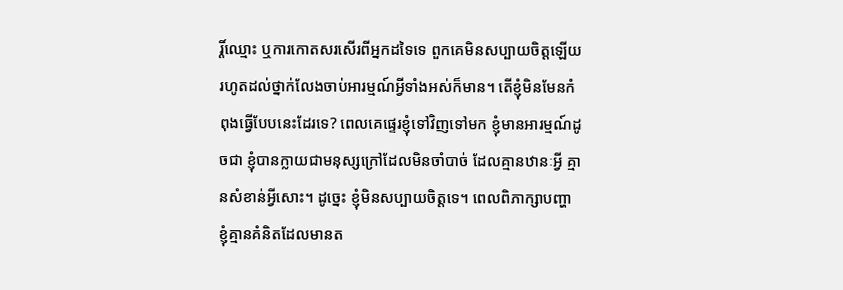រ្តិ៍ឈ្មោះ ឬការកោតសរសើរពីអ្នកដទៃទេ ពួកគេមិនសប្បាយចិត្តឡើយ រហូតដល់ថ្នាក់លែងចាប់អារម្មណ៍អ្វីទាំងអស់ក៏មាន។ តើខ្ញុំមិនមែនកំពុងធ្វើបែបនេះដែរទេ? ពេលគេផ្ទេរខ្ញុំទៅវិញទៅមក ខ្ញុំមានអារម្មណ៍ដូចជា ខ្ញុំបានក្លាយជាមនុស្សក្រៅដែលមិនចាំបាច់ ដែលគ្មានឋានៈអ្វី គ្មានសំខាន់អ្វីសោះ។ ដូច្នេះ ខ្ញុំមិនសប្បាយចិត្តទេ។ ពេលពិភាក្សាបញ្ហា ខ្ញុំគ្មានគំនិតដែលមានត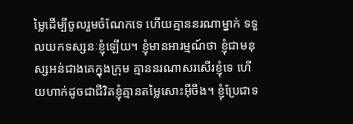ម្លៃដើម្បីចូលរួមចំណែកទេ ហើយគ្មាននរណាម្នាក់ ទទួលយកទស្សនៈខ្ញុំឡើយ។ ខ្ញុំមានអារម្មណ៍ថា ខ្ញុំជាមនុស្សអន់ជាងគេក្នុងក្រុម គ្មាននរណាសរសើរខ្ញុំទេ ហើយហាក់ដូចជាជីវិតខ្ញុំគ្មានតម្លៃសោះអ៊ីចឹង។ ខ្ញុំប្រែជាទ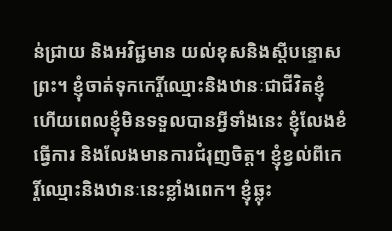ន់ជ្រាយ និងអវិជ្ជមាន យល់ខុសនិងស្ដីបន្ទោសព្រះ។ ខ្ញុំចាត់ទុកកេរ្តិ៍ឈ្មោះនិងឋានៈជាជីវិតខ្ញុំ ហើយពេលខ្ញុំមិនទទួលបានអ្វីទាំងនេះ ខ្ញុំលែងខំធ្វើការ និងលែងមានការជំរុញចិត្ត។ ខ្ញុំខ្វល់ពីកេរ្តិ៍ឈ្មោះនិងឋានៈនេះខ្លាំងពេក។ ខ្ញុំឆ្លុះ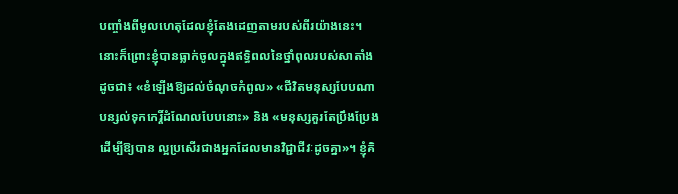បញ្ចាំងពីមូលហេតុដែលខ្ញុំតែងដេញតាមរបស់ពីរយ៉ាងនេះ។ នោះក៏ព្រោះខ្ញុំបានធ្លាក់ចូលក្នុងឥទ្ធិពលនៃថ្នាំពុលរបស់សាតាំង ដូចជា៖ «ខំឡើងឱ្យដល់ចំណុចកំពូល» «ជីវិតមនុស្សបែបណា បន្សល់ទុកកេរ្តិ៍ដំណែលបែបនោះ» និង «មនុស្សគួរតែប្រឹងប្រែង ដើម្បីឱ្យបាន ល្អប្រសើរជាងអ្នកដែលមានវិជ្ជាជីវៈដូចគ្នា»។ ខ្ញុំគិ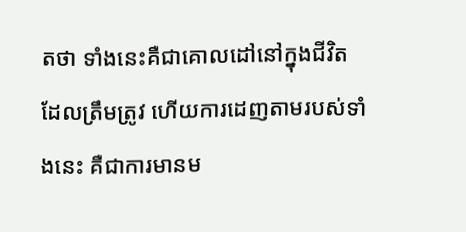តថា ទាំងនេះគឺជាគោលដៅនៅក្នុងជីវិតដែលត្រឹមត្រូវ ហើយការដេញតាមរបស់ទាំងនេះ គឺជាការមានម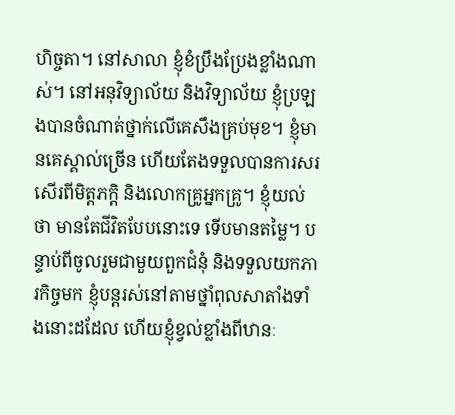ហិច្ចតា។ នៅសាលា ខ្ញុំខំប្រឹងប្រែងខ្លាំងណាស់។ នៅអនុវិទ្យាល័យ និងវិទ្យាល័យ ខ្ញុំប្រឡងបានចំណាត់ថ្នាក់លើគេសឹងគ្រប់មុខ។ ខ្ញុំមានគេស្គាល់ច្រើន ហើយតែងទទួលបានការសរសើរពីមិត្តភក្តិ និងលោកគ្រូអ្នកគ្រូ។ ខ្ញុំយល់ថា មានតែជីវិតបែបនោះទេ ទើបមានតម្លៃ។ បន្ទាប់ពីចូលរួមជាមួយពួកជំនុំ និងទទួលយកភារកិច្ចមក ខ្ញុំបន្តរស់នៅតាមថ្នាំពុលសាតាំងទាំងនោះដដែល ហើយខ្ញុំខ្វល់ខ្លាំងពីឋានៈ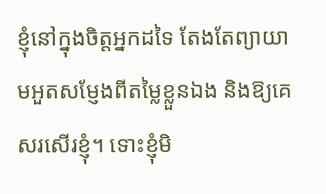ខ្ញុំនៅក្នុងចិត្តអ្នកដទៃ តែងតែព្យាយាមអួតសម្ញែងពីតម្លៃខ្លួនឯង និងឱ្យគេសរសើរខ្ញុំ។ ទោះខ្ញុំមិ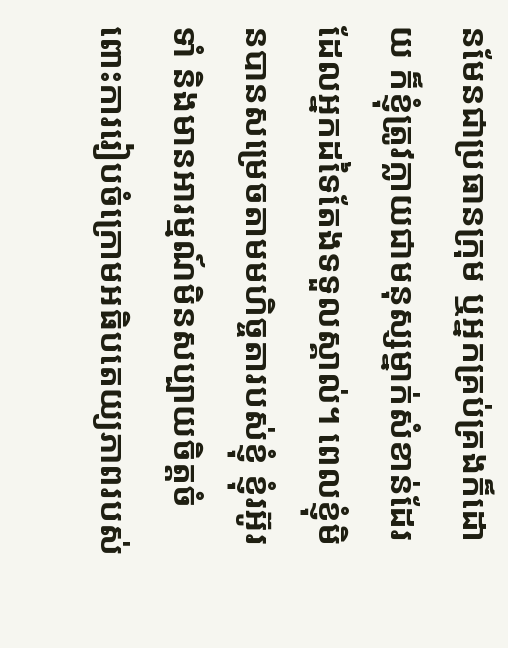នមែនជាប្រធានក្រុម ឬអ្នកគ្រប់គ្រងក៏ដោយ ក៏ខ្ញុំត្រូវក្លាយជាមនុស្សម្នាក់សំខាន់ដែរ ដែលអ្នកដទៃតែងទទួលស្គាល់។ ពេលខ្ញុំមិនបានសម្រេចតាមមហិច្ចតារបស់ខ្ញុំ ខ្ញុំរអ៊ូរទាំ និងមានអារម្មណ៍មិនសប្បាយចិត្តចំពោះការរៀបចំក្រោមអធិបតេយ្យភាពរបស់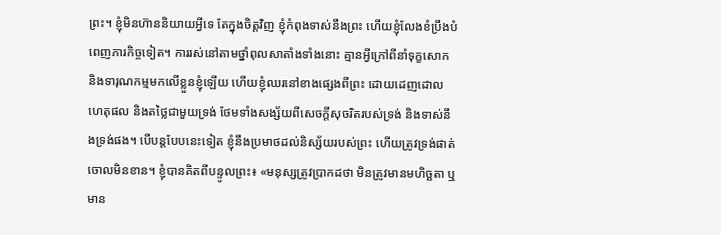ព្រះ។ ខ្ញុំមិនហ៊ាននិយាយអ្វីទេ តែក្នុងចិត្តវិញ ខ្ញុំកំពុងទាស់នឹងព្រះ ហើយខ្ញុំលែងខំប្រឹងបំពេញភារកិច្ចទៀត។ ការរស់នៅតាមថ្នាំពុលសាតាំងទាំងនោះ គ្មានអ្វីក្រៅពីនាំទុក្ខសោក និងទារុណកម្មមកលើខ្លួនខ្ញុំឡើយ ហើយខ្ញុំឈរនៅខាងផ្សេងពីព្រះ ដោយដេញដោលហេតុផល និងតថ្លៃជាមួយទ្រង់ ថែមទាំងសង្ស័យពីសេចក្ដីសុចរិតរបស់ទ្រង់ និងទាស់នឹងទ្រង់ផង។ បើបន្តបែបនេះទៀត ខ្ញុំនឹងប្រមាថដល់និស្ស័យរបស់ព្រះ ហើយត្រូវទ្រង់ផាត់ចោលមិនខាន។ ខ្ញុំបានគិតពីបន្ទូលព្រះ៖ «មនុស្សត្រូវប្រាកដថា មិនត្រូវមានមហិច្ឆតា ឬមាន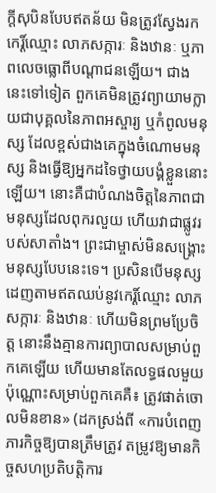ក្ដីសុបិនបែបឥតន័យ មិនត្រូវស្វែងរកកេរ្ដិ៍ឈ្មោះ លាភសក្ការៈ និងឋានៈ ឬភាពលេចធ្លោពីបណ្ដាជនឡើយ។ ជាងនេះទៅទៀត ពួកគេមិនត្រូវព្យាយាមក្លាយជាបុគ្គលនៃភាពអស្ចារ្យ ឬកំពូលមនុស្ស ដែលខ្ពស់ជាងគេក្នុងចំណោមមនុស្ស និងធ្វើឱ្យអ្នកដទៃថ្វាយបង្គំខ្លួននោះឡើយ។ នោះគឺជាបំណងចិត្តនៃភាពជាមនុស្សដែលពុករលួយ ហើយវាជាផ្លូវរបស់សាតាំង។ ព្រះជាម្ចាស់មិនសង្គ្រោះមនុស្សបែបនេះទេ។ ប្រសិនបើមនុស្សដេញតាមឥតឈប់នូវកេរ្ដិ៍ឈ្មោះ លាភសក្ការៈ និងឋានៈ ហើយមិនព្រមប្រែចិត្ត នោះនឹងគ្មានការព្យាបាលសម្រាប់ពួកគេឡើយ ហើយមានតែលទ្ធផលមួយប៉ុណ្ណោះសម្រាប់ពួកគេគឺ៖ ត្រូវផាត់ចោលមិនខាន» (ដកស្រង់ពី «ការបំពេញភារកិច្ចឱ្យបានត្រឹមត្រូវ តម្រូវឱ្យមានកិច្ចសហប្រតិបត្តិការ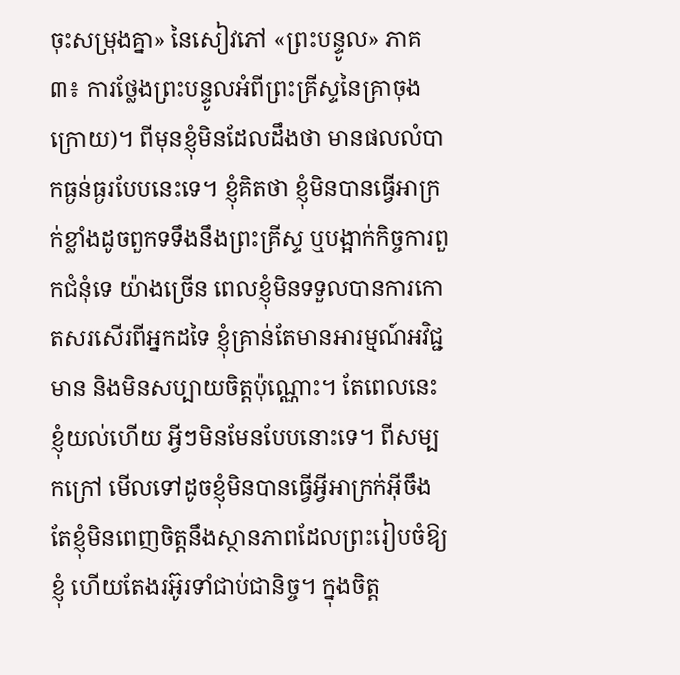ចុះសម្រុងគ្នា» នៃសៀវភៅ «ព្រះបន្ទូល» ភាគ៣៖ ការថ្លែងព្រះបន្ទូលអំពីព្រះគ្រីស្ទនៃគ្រាចុងក្រោយ)។ ពីមុនខ្ញុំមិនដែលដឹងថា មានផលលំបាកធ្ងន់ធ្ងរបែបនេះទេ។ ខ្ញុំគិតថា ខ្ញុំមិនបានធ្វើអាក្រក់ខ្លាំងដូចពួកទទឹងនឹងព្រះគ្រីស្ទ ឬបង្អាក់កិច្ចការពួកជំនុំទេ យ៉ាងច្រើន ពេលខ្ញុំមិនទទួលបានការកោតសរសើរពីអ្នកដទៃ ខ្ញុំគ្រាន់តែមានអារម្មណ៍អវិជ្ជមាន និងមិនសប្បាយចិត្តប៉ុណ្ណោះ។ តែពេលនេះ ខ្ញុំយល់ហើយ អ្វីៗមិនមែនបែបនោះទេ។ ពីសម្បកក្រៅ មើលទៅដូចខ្ញុំមិនបានធ្វើអ្វីអាក្រក់អ៊ីចឹង តែខ្ញុំមិនពេញចិត្តនឹងស្ថានភាពដែលព្រះរៀបចំឱ្យខ្ញុំ ហើយតែងរអ៊ូរទាំជាប់ជានិច្ច។ ក្នុងចិត្ត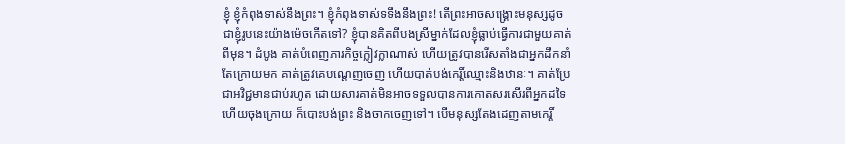ខ្ញុំ ខ្ញុំកំពុងទាស់នឹងព្រះ។ ខ្ញុំកំពុងទាស់ទទឹងនឹងព្រះ! តើព្រះអាចសង្គ្រោះមនុស្សដូចជាខ្ញុំរូបនេះយ៉ាងម៉េចកើតទៅ? ខ្ញុំបានគិតពីបងស្រីម្នាក់ដែលខ្ញុំធ្លាប់ធ្វើការជាមួយគាត់ពីមុន។ ដំបូង គាត់បំពេញភារកិច្ចក្លៀវក្លាណាស់ ហើយត្រូវបានរើសតាំងជាអ្នកដឹកនាំ តែក្រោយមក គាត់ត្រូវគេបណ្ដេញចេញ ហើយបាត់បង់កេរ្តិ៍ឈ្មោះនិងឋានៈ។ គាត់ប្រែជាអវិជ្ជមានជាប់រហូត ដោយសារគាត់មិនអាចទទួលបានការកោតសរសើរពីអ្នកដទៃ ហើយចុងក្រោយ ក៏បោះបង់ព្រះ និងចាកចេញទៅ។ បើមនុស្សតែងដេញតាមកេរ្តិ៍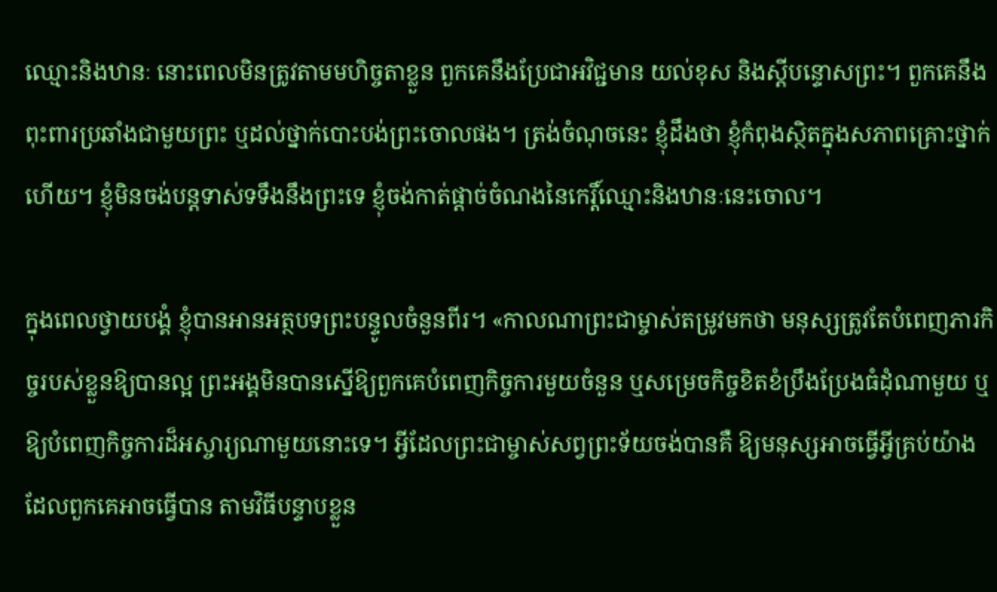ឈ្មោះនិងឋានៈ នោះពេលមិនត្រូវតាមមហិច្ចតាខ្លួន ពួកគេនឹងប្រែជាអវិជ្ជមាន យល់ខុស និងស្ដីបន្ទោសព្រះ។ ពួកគេនឹងពុះពារប្រឆាំងជាមួយព្រះ ឬដល់ថ្នាក់បោះបង់ព្រះចោលផង។ ត្រង់ចំណុចនេះ ខ្ញុំដឹងថា ខ្ញុំកំពុងស្ថិតក្នុងសភាពគ្រោះថ្នាក់ហើយ។ ខ្ញុំមិនចង់បន្តទាស់ទទឹងនឹងព្រះទេ ខ្ញុំចង់កាត់ផ្ដាច់ចំណងនៃកេរ្តិ៍ឈ្មោះនិងឋានៈនេះចោល។

ក្នុងពេលថ្វាយបង្គំ ខ្ញុំបានអានអត្ថបទព្រះបន្ទូលចំនួនពីរ។ «កាលណាព្រះជាម្ចាស់តម្រូវមកថា មនុស្សត្រូវតែបំពេញភារកិច្ចរបស់ខ្លួនឱ្យបានល្អ ព្រះអង្គមិនបានស្នើឱ្យពួកគេបំពេញកិច្ចការមួយចំនួន ឬសម្រេចកិច្ចខិតខំប្រឹងប្រែងធំដុំណាមួយ ឬឱ្យបំពេញកិច្ចការដ៏អស្ចារ្យណាមួយនោះទេ។ អ្វីដែលព្រះជាម្ចាស់សព្វព្រះទ័យចង់បានគឺ ឱ្យមនុស្សអាចធ្វើអ្វីគ្រប់យ៉ាងដែលពួកគេអាចធ្វើបាន តាមវិធីបន្ទាបខ្លួន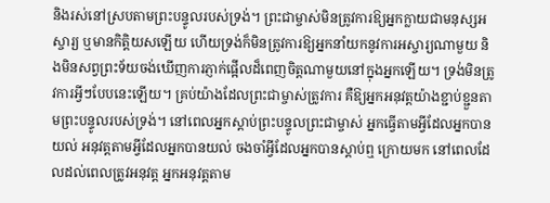និងរស់នៅស្របតាមព្រះបន្ទូលរបស់ទ្រង់។ ព្រះជាម្ចាស់មិនត្រូវការឱ្យអ្នកក្លាយជាមនុស្សអស្ចារ្យ ឬមានកិត្តិយសឡើយ ហើយទ្រង់ក៏មិនត្រូវការឱ្យអ្នកនាំយកនូវការអស្ចារ្យណាមួយ និងមិនសព្វព្រះទ័យចង់ឃើញការភ្ញាក់ផ្អើលដ៏ពេញចិត្តណាមួយនៅក្នុងអ្នកឡើយ។ ទ្រង់មិនត្រូវការអ្វីៗបែបនេះឡើយ។ គ្រប់យ៉ាងដែលព្រះជាម្ចាស់ត្រូវការ គឺឱ្យអ្នកអនុវត្តយ៉ាងខ្ជាប់ខ្ជួនតាមព្រះបន្ទូលរបស់ទ្រង់។ នៅពេលអ្នកស្ដាប់ព្រះបន្ទូលព្រះជាម្ចាស់ អ្នកធ្វើតាមអ្វីដែលអ្នកបានយល់ អនុវត្តតាមអ្វីដែលអ្នកបានយល់ ចងចាំអ្វីដែលអ្នកបានស្ដាប់ឮ ក្រោយមក នៅពេលដែលដល់ពេលត្រូវអនុវត្ត អ្នកអនុវត្តតាម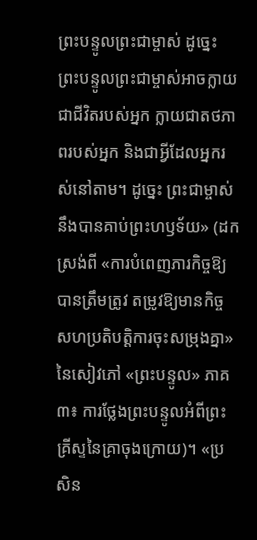ព្រះបន្ទូលព្រះជាម្ចាស់ ដូច្នេះ ព្រះបន្ទូលព្រះជាម្ចាស់អាចក្លាយជាជីវិតរបស់អ្នក ក្លាយជាតថភាពរបស់អ្នក និងជាអ្វីដែលអ្នករស់នៅតាម។ ដូច្នេះ ព្រះជាម្ចាស់នឹងបានគាប់ព្រះហឫទ័យ» (ដកស្រង់ពី «ការបំពេញភារកិច្ចឱ្យបានត្រឹមត្រូវ តម្រូវឱ្យមានកិច្ចសហប្រតិបត្តិការចុះសម្រុងគ្នា» នៃសៀវភៅ «ព្រះបន្ទូល» ភាគ៣៖ ការថ្លែងព្រះបន្ទូលអំពីព្រះគ្រីស្ទនៃគ្រាចុងក្រោយ)។ «ប្រសិន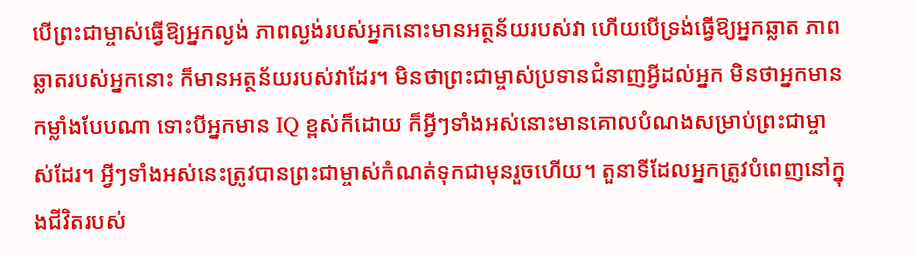បើព្រះជាម្ចាស់ធ្វើឱ្យអ្នកល្ងង់ ភាពល្ងង់របស់អ្នកនោះមានអត្ថន័យរបស់វា ហើយបើទ្រង់ធ្វើឱ្យអ្នកឆ្លាត ភាពឆ្លាតរបស់អ្នកនោះ ក៏មានអត្ថន័យរបស់វាដែរ។ មិនថាព្រះជាម្ចាស់ប្រទានជំនាញអ្វីដល់អ្នក មិនថាអ្នកមានកម្លាំងបែបណា ទោះបីអ្នកមាន IQ ខ្ពស់ក៏ដោយ ក៏អ្វីៗទាំងអស់នោះមានគោលបំណងសម្រាប់ព្រះជាម្ចាស់ដែរ។ អ្វីៗទាំងអស់នេះត្រូវបានព្រះជាម្ចាស់កំណត់ទុកជាមុនរួចហើយ។ តួនាទីដែលអ្នកត្រូវបំពេញនៅក្នុងជីវិតរបស់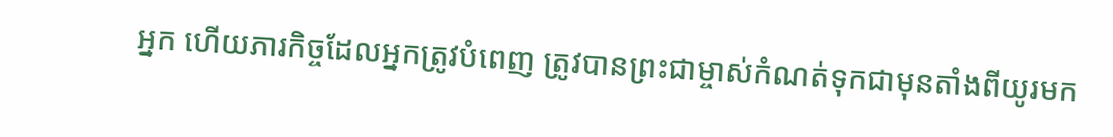អ្នក ហើយភារកិច្ចដែលអ្នកត្រូវបំពេញ ត្រូវបានព្រះជាម្ចាស់កំណត់ទុកជាមុនតាំងពីយូរមក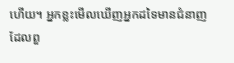ហើយ។ អ្នកខ្លះមើលឃើញអ្នកដទៃមានជំនាញដែលពួ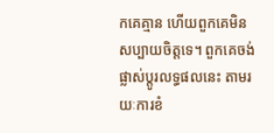កគេគ្មាន ហើយពួកគេមិនសប្បាយចិត្តទេ។ ពួកគេចង់ផ្លាស់ប្ដូរលទ្ធផលនេះ តាមរយៈការខំ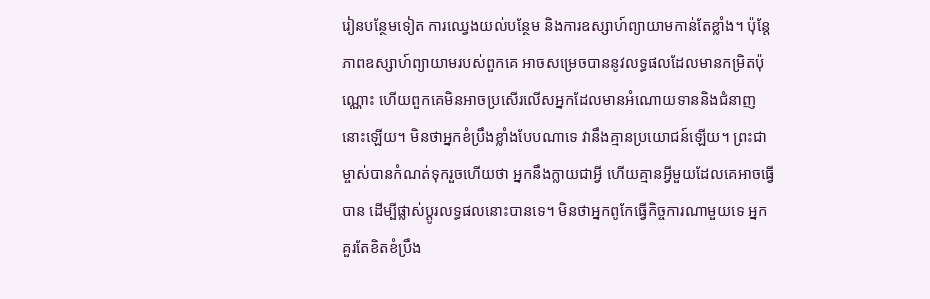រៀនបន្ថែមទៀត ការឈ្វេងយល់បន្ថែម និងការឧស្សាហ៍ព្យាយាមកាន់តែខ្លាំង។ ប៉ុន្តែ ភាពឧស្សាហ៍ព្យាយាមរបស់ពួកគេ អាចសម្រេចបាននូវលទ្ធផលដែលមានកម្រិតប៉ុណ្ណោះ ហើយពួកគេមិនអាចប្រសើរលើសអ្នកដែលមានអំណោយទាននិងជំនាញនោះឡើយ។ មិនថាអ្នកខំប្រឹងខ្លាំងបែបណាទេ វានឹងគ្មានប្រយោជន៍ឡើយ។ ព្រះជាម្ចាស់បានកំណត់ទុករួចហើយថា អ្នកនឹងក្លាយជាអ្វី ហើយគ្មានអ្វីមួយដែលគេអាចធ្វើបាន ដើម្បីផ្លាស់ប្ដូរលទ្ធផលនោះបានទេ។ មិនថាអ្នកពូកែធ្វើកិច្ចការណាមួយទេ អ្នកគួរតែខិតខំប្រឹង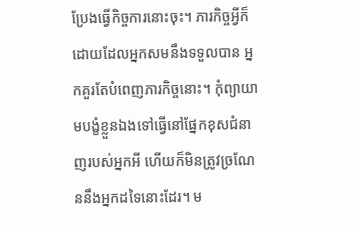ប្រែងធ្វើកិច្ចការនោះចុះ។ ភារកិច្ចអ្វីក៏ដោយដែលអ្នកសមនឹងទទួលបាន អ្នកគួរតែបំពេញភារកិច្ចនោះ។ កុំព្យាយាមបង្ខំខ្លួនឯងទៅធ្វើនៅផ្នែកខុសជំនាញរបស់អ្នកអី ហើយក៏មិនត្រូវច្រណែននឹងអ្នកដទៃនោះដែរ។ ម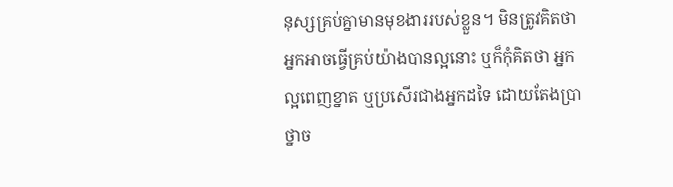នុស្សគ្រប់គ្នាមានមុខងាររបស់ខ្លួន។ មិនត្រូវគិតថា អ្នកអាចធ្វើគ្រប់យ៉ាងបានល្អនោះ ឬក៏កុំគិតថា អ្នកល្អពេញខ្នាត ឬប្រសើរជាងអ្នកដទៃ ដោយតែងប្រាថ្នាច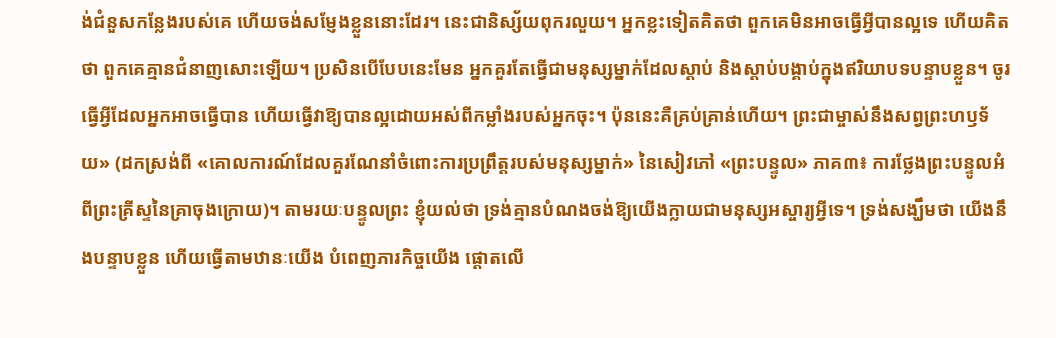ង់ជំនួសកន្លែងរបស់គេ ហើយចង់សម្ញែងខ្លួននោះដែរ។ នេះជានិស្ស័យពុករលួយ។ អ្នកខ្លះទៀតគិតថា ពួកគេមិនអាចធ្វើអ្វីបានល្អទេ ហើយគិតថា ពួកគេគ្មានជំនាញសោះឡើយ។ ប្រសិនបើបែបនេះមែន អ្នកគួរតែធ្វើជាមនុស្សម្នាក់ដែលស្ដាប់ និងស្តាប់បង្គាប់ក្នុងឥរិយាបទបន្ទាបខ្លួន។ ចូរធ្វើអ្វីដែលអ្នកអាចធ្វើបាន ហើយធ្វើវាឱ្យបានល្អដោយអស់ពីកម្លាំងរបស់អ្នកចុះ។ ប៉ុននេះគឺគ្រប់គ្រាន់ហើយ។ ព្រះជាម្ចាស់នឹងសព្វព្រះហឫទ័យ» (ដកស្រង់ពី «គោលការណ៍ដែលគួរណែនាំចំពោះការប្រព្រឹត្តរបស់មនុស្សម្នាក់» នៃសៀវភៅ «ព្រះបន្ទូល» ភាគ៣៖ ការថ្លែងព្រះបន្ទូលអំពីព្រះគ្រីស្ទនៃគ្រាចុងក្រោយ)។ តាមរយៈបន្ទូលព្រះ ខ្ញុំយល់ថា ទ្រង់គ្មានបំណងចង់ឱ្យយើងក្លាយជាមនុស្សអស្ចារ្យអ្វីទេ។ ទ្រង់សង្ឃឹមថា យើងនឹងបន្ទាបខ្លួន ហើយធ្វើតាមឋានៈយើង បំពេញភារកិច្ចយើង ផ្ដោតលើ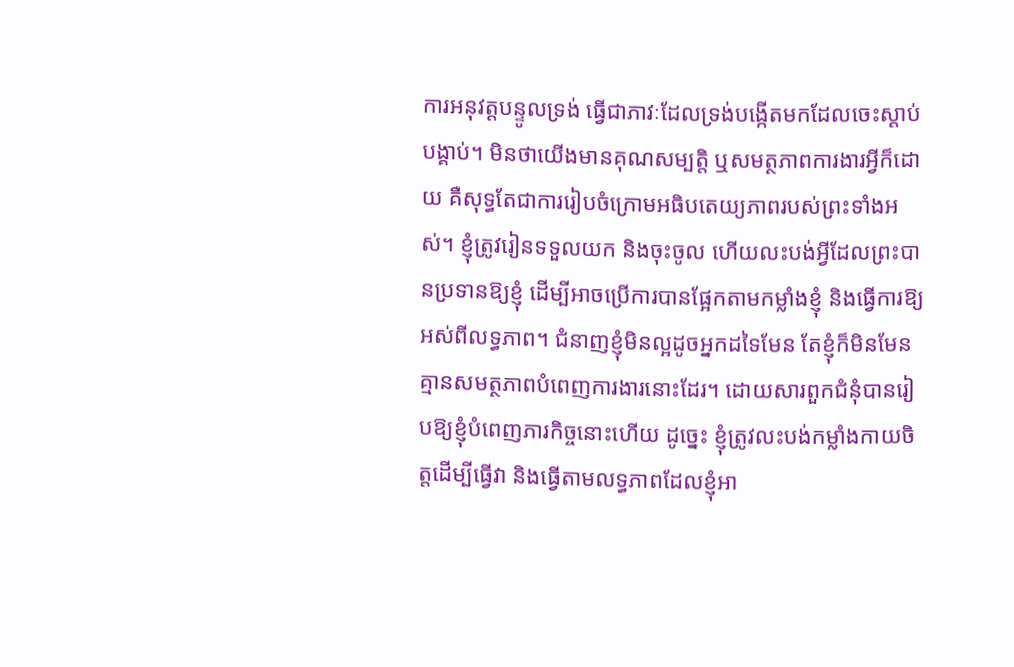ការអនុវត្តបន្ទូលទ្រង់ ធ្វើជាភាវៈដែលទ្រង់បង្កើតមកដែលចេះស្ដាប់បង្គាប់។ មិនថាយើងមានគុណសម្បត្តិ ឬសមត្ថភាពការងារអ្វីក៏ដោយ គឺសុទ្ធតែជាការរៀបចំក្រោមអធិបតេយ្យភាពរបស់ព្រះទាំងអស់។ ខ្ញុំត្រូវរៀនទទួលយក និងចុះចូល ហើយលះបង់អ្វីដែលព្រះបានប្រទានឱ្យខ្ញុំ ដើម្បីអាចប្រើការបានផ្អែកតាមកម្លាំងខ្ញុំ និងធ្វើការឱ្យអស់ពីលទ្ធភាព។ ជំនាញខ្ញុំមិនល្អដូចអ្នកដទៃមែន តែខ្ញុំក៏មិនមែនគ្មានសមត្ថភាពបំពេញការងារនោះដែរ។ ដោយសារពួកជំនុំបានរៀបឱ្យខ្ញុំបំពេញភារកិច្ចនោះហើយ ដូច្នេះ ខ្ញុំត្រូវលះបង់កម្លាំងកាយចិត្តដើម្បីធ្វើវា និងធ្វើតាមលទ្ធភាពដែលខ្ញុំអា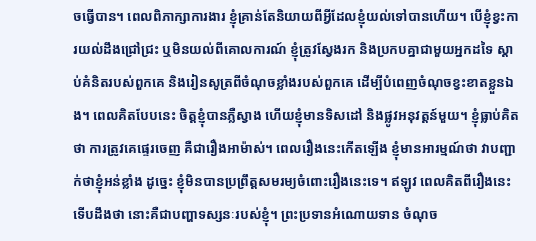ចធ្វើបាន។ ពេលពិភាក្សាការងារ ខ្ញុំគ្រាន់តែនិយាយពីអ្វីដែលខ្ញុំយល់ទៅបានហើយ។ បើខ្ញុំខ្វះការយល់ដឹងជ្រៅជ្រះ ឬមិនយល់ពីគោលការណ៍ ខ្ញុំត្រូវស្វែងរក និងប្រកបគ្នាជាមួយអ្នកដទៃ ស្ដាប់គំនិតរបស់ពួកគេ និងរៀនសូត្រពីចំណុចខ្លាំងរបស់ពួកគេ ដើម្បីបំពេញចំណុចខ្វះខាតខ្លួនឯង។ ពេលគិតបែបនេះ ចិត្តខ្ញុំបានភ្លឺស្វាង ហើយខ្ញុំមានទិសដៅ និងផ្លូវអនុវត្តន៍មួយ។ ខ្ញុំធ្លាប់គិតថា ការត្រូវគេផ្ទេរចេញ គឺជារឿងអាម៉ាស់។ ពេលរឿងនេះកើតឡើង ខ្ញុំមានអារម្មណ៍ថា វាបញ្ជាក់ថាខ្ញុំអន់ខ្លាំង ដូច្នេះ ខ្ញុំមិនបានប្រព្រឹត្តសមរម្យចំពោះរឿងនេះទេ។ ឥឡូវ ពេលគិតពីរឿងនេះ ទើបដឹងថា នោះគឺជាបញ្ហាទស្សនៈរបស់ខ្ញុំ។ ព្រះប្រទានអំណោយទាន ចំណុច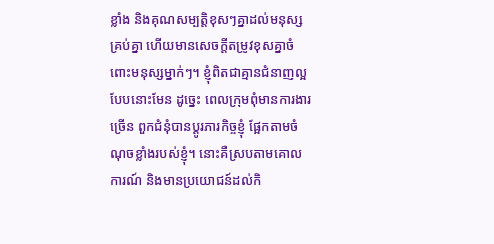ខ្លាំង និងគុណសម្បត្តិខុសៗគ្នាដល់មនុស្សគ្រប់គ្នា ហើយមានសេចក្ដីតម្រូវខុសគ្នាចំពោះមនុស្សម្នាក់ៗ។ ខ្ញុំពិតជាគ្មានជំនាញល្អបែបនោះមែន ដូច្នេះ ពេលក្រុមពុំមានការងារច្រើន ពួកជំនុំបានប្ដូរភារកិច្ចខ្ញុំ ផ្អែកតាមចំណុចខ្លាំងរបស់ខ្ញុំ។ នោះគឺស្របតាមគោលការណ៍ និងមានប្រយោជន៍ដល់កិ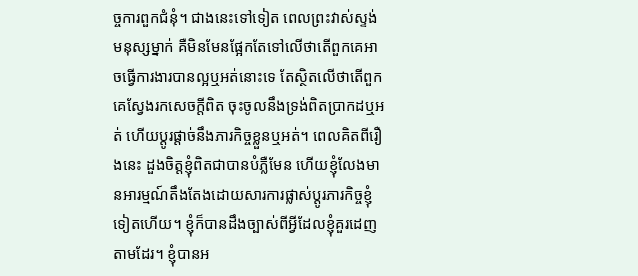ច្ចការពួកជំនុំ។ ជាងនេះទៅទៀត ពេលព្រះវាស់ស្ទង់មនុស្សម្នាក់ គឺមិនមែនផ្អែកតែទៅលើថាតើពួកគេអាចធ្វើការងារបានល្អឬអត់នោះទេ តែស្ថិតលើថាតើពួកគេស្វែងរកសេចក្ដីពិត ចុះចូលនឹងទ្រង់ពិតប្រាកដឬអត់ ហើយប្ដូរផ្ដាច់នឹងភារកិច្ចខ្លួនឬអត់។ ពេលគិតពីរឿងនេះ ដួងចិត្តខ្ញុំពិតជាបានបំភ្លឺមែន ហើយខ្ញុំលែងមានអារម្មណ៍តឹងតែងដោយសារការផ្លាស់ប្ដូរភារកិច្ចខ្ញុំទៀតហើយ។ ខ្ញុំក៏បានដឹងច្បាស់ពីអ្វីដែលខ្ញុំគួរដេញតាមដែរ។ ខ្ញុំបានអ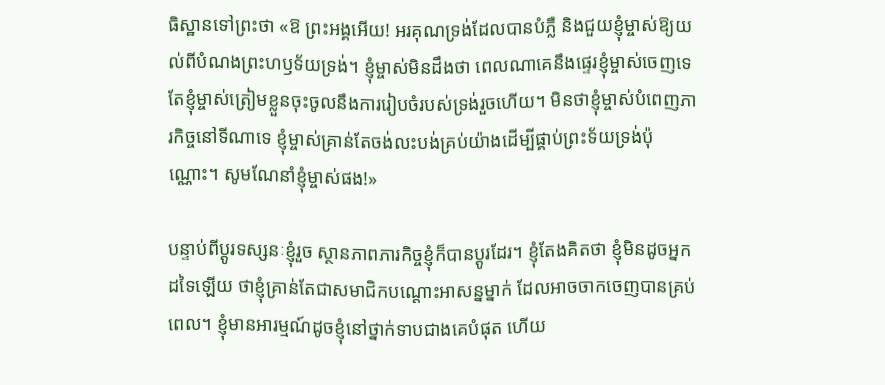ធិស្ឋានទៅព្រះថា «ឱ ព្រះអង្គអើយ! អរគុណទ្រង់ដែលបានបំភ្លឺ និងជួយខ្ញុំម្ចាស់ឱ្យយល់ពីបំណងព្រះហឫទ័យទ្រង់។ ខ្ញុំម្ចាស់មិនដឹងថា ពេលណាគេនឹងផ្ទេរខ្ញុំម្ចាស់ចេញទេ តែខ្ញុំម្ចាស់ត្រៀមខ្លួនចុះចូលនឹងការរៀបចំរបស់ទ្រង់រួចហើយ។ មិនថាខ្ញុំម្ចាស់បំពេញភារកិច្ចនៅទីណាទេ ខ្ញុំម្ចាស់គ្រាន់តែចង់លះបង់គ្រប់យ៉ាងដើម្បីផ្គាប់ព្រះទ័យទ្រង់ប៉ុណ្ណោះ។ សូមណែនាំខ្ញុំម្ចាស់ផង!»

បន្ទាប់ពីប្ដូរទស្សនៈខ្ញុំរួច ស្ថានភាពភារកិច្ចខ្ញុំក៏បានប្ដូរដែរ។ ខ្ញុំតែងគិតថា ខ្ញុំមិនដូចអ្នកដទៃឡើយ ថាខ្ញុំគ្រាន់តែជាសមាជិកបណ្ដោះអាសន្នម្នាក់ ដែលអាចចាកចេញបានគ្រប់ពេល។ ខ្ញុំមានអារម្មណ៍ដូចខ្ញុំនៅថ្នាក់ទាបជាងគេបំផុត ហើយ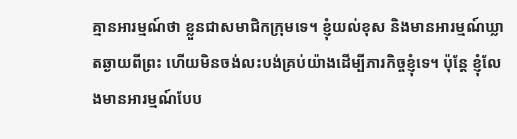គ្មានអារម្មណ៍ថា ខ្លួនជាសមាជិកក្រុមទេ។ ខ្ញុំយល់ខុស និងមានអារម្មណ៍ឃ្លាតឆ្ងាយពីព្រះ ហើយមិនចង់លះបង់គ្រប់យ៉ាងដើម្បីភារកិច្ចខ្ញុំទេ។ ប៉ុន្តែ ខ្ញុំលែងមានអារម្មណ៍បែប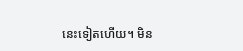នេះទៀតហើយ។ មិន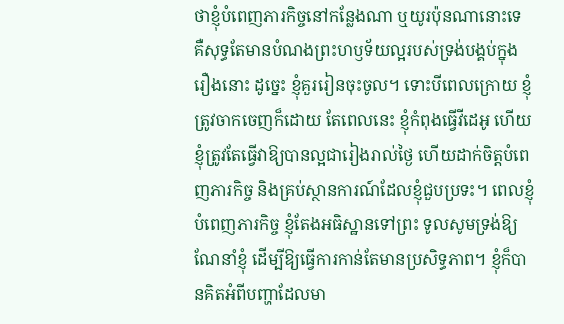ថាខ្ញុំបំពេញភារកិច្ចនៅកន្លែងណា ឬយូរប៉ុនណានោះទេ គឺសុទ្ធតែមានបំណងព្រះហឫទ័យល្អរបស់ទ្រង់បង្គប់ក្នុងរឿងនោះ ដូច្នេះ ខ្ញុំគួររៀនចុះចូល។ ទោះបីពេលក្រោយ ខ្ញុំត្រូវចាកចេញក៏ដោយ តែពេលនេះ ខ្ញុំកំពុងធ្វើវីដេអូ ហើយខ្ញុំត្រូវតែធ្វើវាឱ្យបានល្អជារៀងរាល់ថ្ងៃ ហើយដាក់ចិត្តបំពេញភារកិច្ច និងគ្រប់ស្ថានការណ៍ដែលខ្ញុំជួបប្រទះ។ ពេលខ្ញុំបំពេញភារកិច្ច ខ្ញុំតែងអធិស្ឋានទៅព្រះ ទូលសូមទ្រង់ឱ្យណែនាំខ្ញុំ ដើម្បីឱ្យធ្វើការកាន់តែមានប្រសិទ្ធភាព។ ខ្ញុំក៏បានគិតអំពីបញ្ហាដែលមា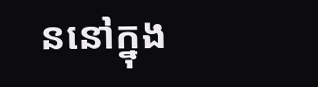ននៅក្នុង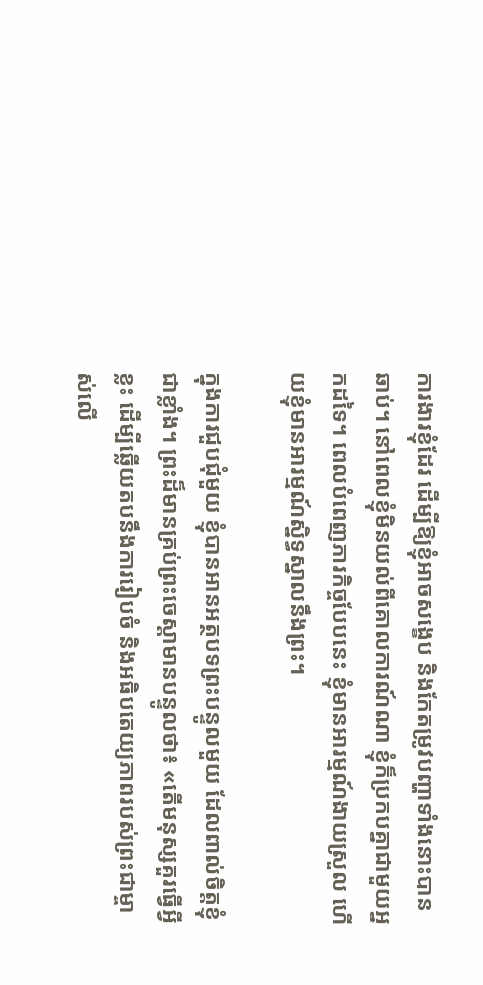ការងារខ្ញុំដែរ ដើម្បីឱ្យខ្ញុំអាចសង្ខេប និងកែតម្រូវបញ្ហាទាំងនោះបានឆាប់។ នៅពេលខ្ញុំមិនយល់ពីគោលការណ៍ណា ខ្ញុំក៏ប្រកបគ្នាជាមួយអ្នកដទៃ។ ពេលបំពេញភារកិច្ចបែបនេះ ខ្ញុំមានអារម្មណ៍ងាយស្រួល ហើយខ្ញុំមានអារម្មណ៍ស្និទ្ធស្នាលនឹងព្រះ។

ក្នុងការជួបជុំមួយ ខ្ញុំបានអានអត្ថបទព្រះបន្ទូលមួយ ដែលពាល់ចិត្តខ្ញុំជាខ្លាំង។ ព្រះដ៏មានគ្រប់ព្រះចេស្ដាមានបន្ទូលថា៖ «តើមនុស្សគួរធ្វើអ្វីខ្លះ ដើម្បីឆ្លើយតបនឹងការរៀបចំ និងអធិបតេយ្យភាពរបស់ព្រះជាម្ចាស់លើ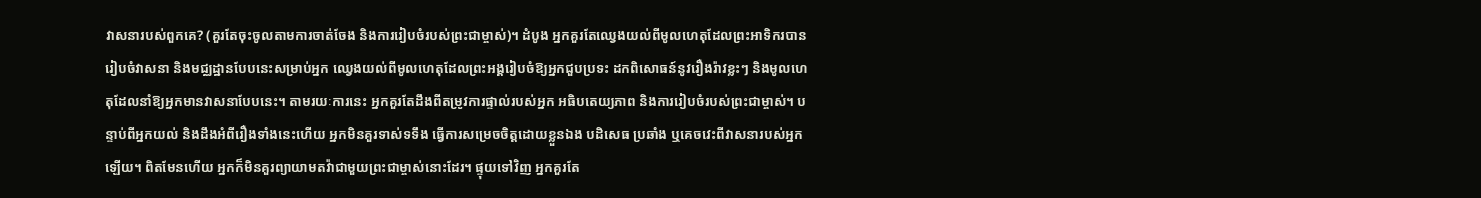វាសនារបស់ពួកគេ? (គួរតែចុះចូលតាមការចាត់ចែង និងការរៀបចំរបស់ព្រះជាម្ចាស់)។ ដំបូង អ្នកគួរតែឈ្វេងយល់ពីមូលហេតុដែលព្រះអាទិករបានរៀបចំវាសនា និងមជ្ឈដ្ឋានបែបនេះសម្រាប់អ្នក ឈ្វេងយល់ពីមូលហេតុដែលព្រះអង្គរៀបចំឱ្យអ្នកជួបប្រទះ ដកពិសោធន៍នូវរឿងរ៉ាវខ្លះៗ និងមូលហេតុដែលនាំឱ្យអ្នកមានវាសនាបែបនេះ។ តាមរយៈការនេះ អ្នកគួរតែដឹងពីតម្រូវការផ្ទាល់របស់អ្នក អធិបតេយ្យភាព និងការរៀបចំរបស់ព្រះជាម្ចាស់។ បន្ទាប់ពីអ្នកយល់ និងដឹងអំពីរឿងទាំងនេះហើយ អ្នកមិនគួរទាស់ទទឹង ធ្វើការសម្រេចចិត្តដោយខ្លួនឯង បដិសេធ ប្រឆាំង ឬគេចវេះពីវាសនារបស់អ្នកឡើយ។ ពិតមែនហើយ អ្នកក៏មិនគួរព្យាយាមតវ៉ាជាមួយព្រះជាម្ចាស់នោះដែរ។ ផ្ទុយទៅវិញ អ្នកគួរតែ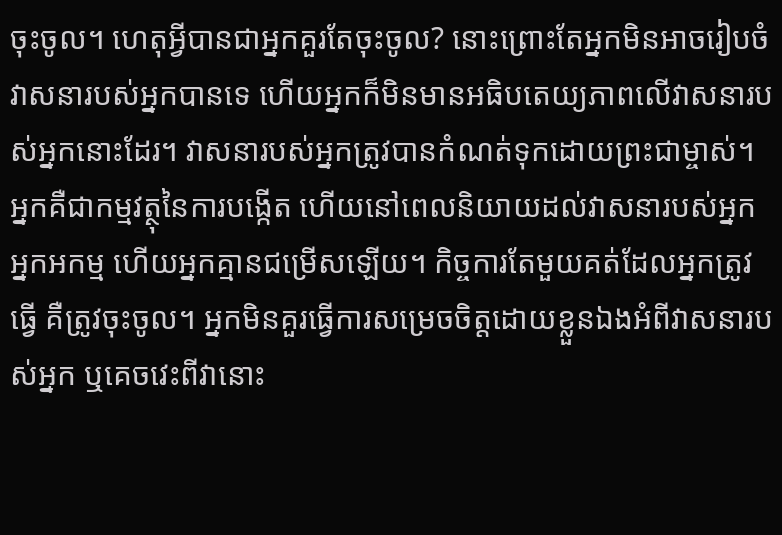ចុះចូល។ ហេតុអ្វីបានជាអ្នកគួរតែចុះចូល? នោះព្រោះតែអ្នកមិនអាចរៀបចំវាសនារបស់អ្នកបានទេ ហើយអ្នកក៏មិនមានអធិបតេយ្យភាពលើវាសនារបស់អ្នកនោះដែរ។ វាសនារបស់អ្នកត្រូវបានកំណត់ទុកដោយព្រះជាម្ចាស់។ អ្នកគឺជាកម្មវត្ថុនៃការបង្កើត ហើយនៅពេលនិយាយដល់វាសនារបស់អ្នក អ្នកអកម្ម ហើយអ្នកគ្មានជម្រើសឡើយ។ កិច្ចការតែមួយគត់ដែលអ្នកត្រូវធ្វើ គឺត្រូវចុះចូល។ អ្នកមិនគួរធ្វើការសម្រេចចិត្តដោយខ្លួនឯងអំពីវាសនារបស់អ្នក ឬគេចវេះពីវានោះ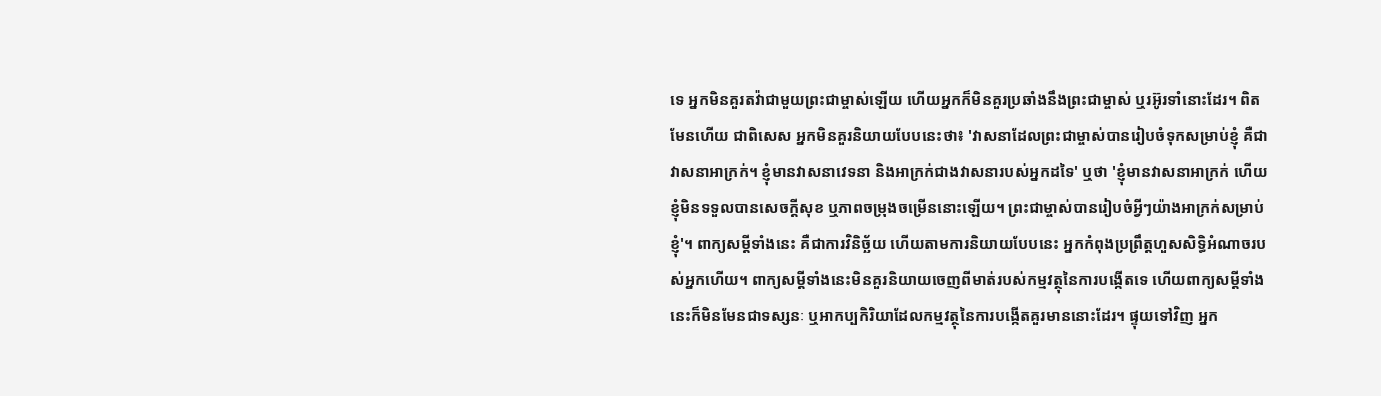ទេ អ្នកមិនគួរតវ៉ាជាមួយព្រះជាម្ចាស់ឡើយ ហើយអ្នកក៏មិនគួរប្រឆាំងនឹងព្រះជាម្ចាស់ ឬរអ៊ូរទាំនោះដែរ។ ពិតមែនហើយ ជាពិសេស អ្នកមិនគួរនិយាយបែបនេះថា៖ 'វាសនាដែលព្រះជាម្ចាស់បានរៀបចំទុកសម្រាប់ខ្ញុំ គឺជាវាសនាអាក្រក់។ ខ្ញុំមានវាសនាវេទនា និងអាក្រក់ជាងវាសនារបស់អ្នកដទៃ' ឬថា 'ខ្ញុំមានវាសនាអាក្រក់ ហើយខ្ញុំមិនទទួលបានសេចក្តីសុខ ឬភាពចម្រុងចម្រើននោះឡើយ។ ព្រះជាម្ចាស់បានរៀបចំអ្វីៗយ៉ាងអាក្រក់សម្រាប់ខ្ញុំ'។ ពាក្យសម្តីទាំងនេះ គឺជាការវិនិច្ឆ័យ ហើយតាមការនិយាយបែបនេះ អ្នកកំពុងប្រព្រឹត្តហួសសិទ្ធិអំណាចរបស់អ្នកហើយ។ ពាក្យសម្តីទាំងនេះមិនគួរនិយាយចេញពីមាត់របស់កម្មវត្ថុនៃការបង្កើតទេ ហើយពាក្យសម្តីទាំងនេះក៏មិនមែនជាទស្សនៈ ឬអាកប្បកិរិយាដែលកម្មវត្ថុនៃការបង្កើតគួរមាននោះដែរ។ ផ្ទុយទៅវិញ អ្នក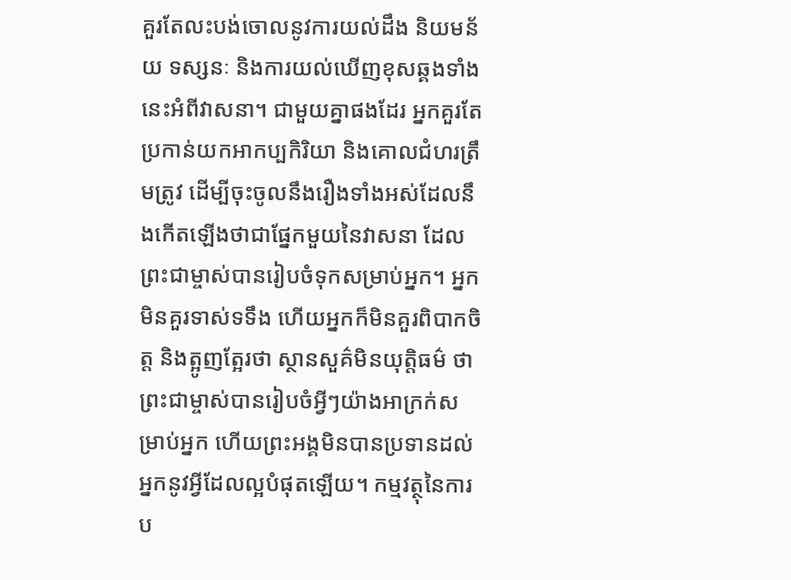គួរតែលះបង់ចោលនូវការយល់ដឹង និយមន័យ ទស្សនៈ និងការយល់ឃើញខុសឆ្គងទាំងនេះអំពីវាសនា។ ជាមួយគ្នាផងដែរ អ្នកគួរតែប្រកាន់យកអាកប្បកិរិយា និងគោលជំហរត្រឹមត្រូវ ដើម្បីចុះចូលនឹងរឿងទាំងអស់ដែលនឹងកើតឡើងថាជាផ្នែកមួយនៃវាសនា ដែលព្រះជាម្ចាស់បានរៀបចំទុកសម្រាប់អ្នក។ អ្នកមិនគួរទាស់ទទឹង ហើយអ្នកក៏មិនគួរពិបាកចិត្ត និងត្អូញត្អែរថា ស្ថានសួគ៌មិនយុត្តិធម៌ ថាព្រះជាម្ចាស់បានរៀបចំអ្វីៗយ៉ាងអាក្រក់សម្រាប់អ្នក ហើយព្រះអង្គមិនបានប្រទានដល់អ្នកនូវអ្វីដែលល្អបំផុតឡើយ។ កម្មវត្ថុនៃការប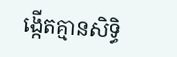ង្កើតគ្មានសិទ្ធិ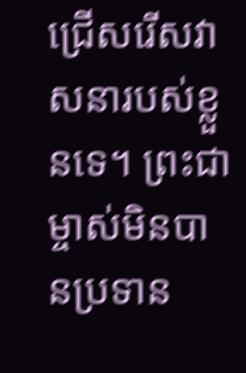ជ្រើសរើសវាសនារបស់ខ្លួនទេ។ ព្រះជាម្ចាស់មិនបានប្រទាន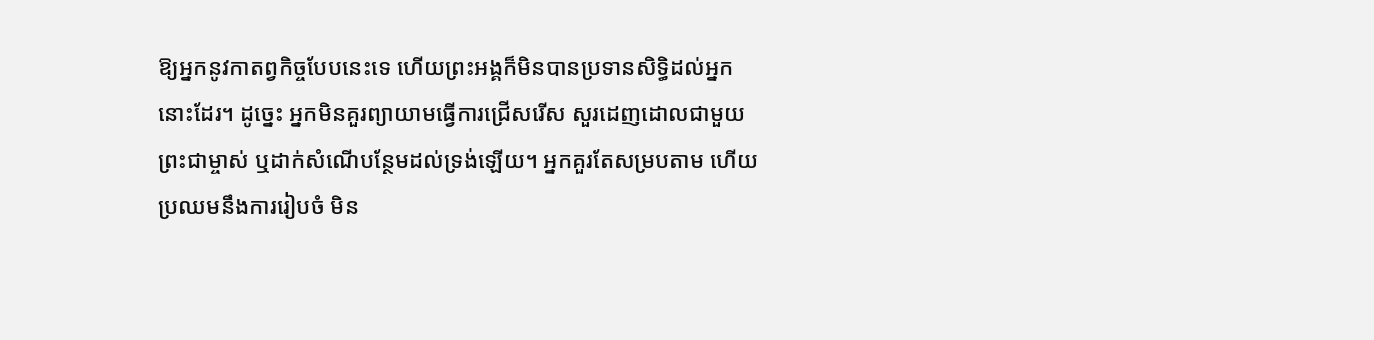ឱ្យអ្នកនូវកាតព្វកិច្ចបែបនេះទេ ហើយព្រះអង្គក៏មិនបានប្រទានសិទ្ធិដល់អ្នកនោះដែរ។ ដូច្នេះ អ្នកមិនគួរព្យាយាមធ្វើការជ្រើសរើស សួរដេញដោលជាមួយព្រះជាម្ចាស់ ឬដាក់សំណើបន្ថែមដល់ទ្រង់ឡើយ។ អ្នកគួរតែសម្របតាម ហើយប្រឈមនឹងការរៀបចំ មិន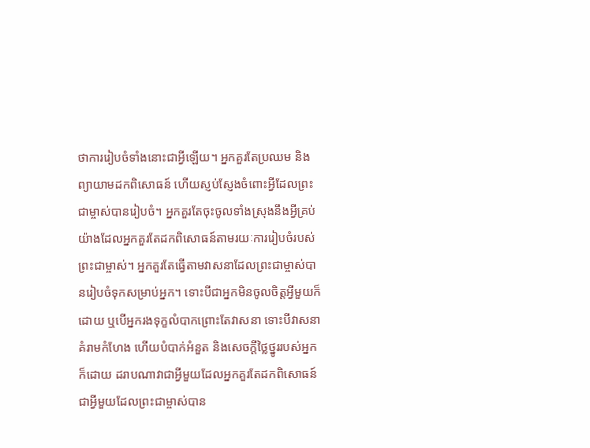ថាការរៀបចំទាំងនោះជាអ្វីឡើយ។ អ្នកគួរតែប្រឈម និងព្យាយាមដកពិសោធន៍ ហើយស្ញប់ស្ញែងចំពោះអ្វីដែលព្រះជាម្ចាស់បានរៀបចំ។ អ្នកគួរតែចុះចូលទាំងស្រុងនឹងអ្វីគ្រប់យ៉ាងដែលអ្នកគួរតែដកពិសោធន៍តាមរយៈការរៀបចំរបស់ព្រះជាម្ចាស់។ អ្នកគួរតែធ្វើតាមវាសនាដែលព្រះជាម្ចាស់បានរៀបចំទុកសម្រាប់អ្នក។ ទោះបីជាអ្នកមិនចូលចិត្តអ្វីមួយក៏ដោយ ឬបើអ្នករងទុក្ខលំបាកព្រោះតែវាសនា ទោះបីវាសនាគំរាមកំហែង ហើយបំបាក់អំនួត និងសេចក្តីថ្លៃថ្នូររបស់អ្នកក៏ដោយ ដរាបណាវាជាអ្វីមួយដែលអ្នកគួរតែដកពិសោធន៍ ជាអ្វីមួយដែលព្រះជាម្ចាស់បាន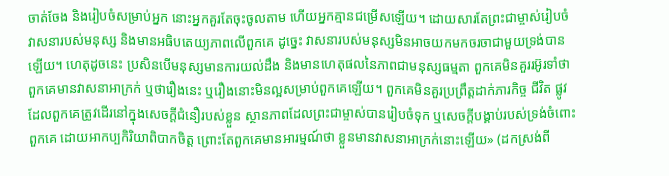ចាត់ចែង និងរៀបចំសម្រាប់អ្នក នោះអ្នកគួរតែចុះចូលតាម ហើយអ្នកគ្មានជម្រើសឡើយ។ ដោយសារតែព្រះជាម្ចាស់រៀបចំវាសនារបស់មនុស្ស និងមានអធិបតេយ្យភាពលើពួកគេ ដូច្នេះ វាសនារបស់មនុស្សមិនអាចយកមកចរចាជាមួយទ្រង់បានឡើយ។ ហេតុដូចនេះ ប្រសិនបើមនុស្សមានការយល់ដឹង និងមានហេតុផលនៃភាពជាមនុស្សធម្មតា ពួកគេមិនគួររអ៊ូរទាំថា ពួកគេមានវាសនាអាក្រក់ ឬថារឿងនេះ ឬរឿងនោះមិនល្អសម្រាប់ពួកគេឡើយ។ ពួកគេមិនគួរប្រព្រឹត្តដាក់ភារកិច្ច ជីវិត ផ្លូវដែលពួកគេត្រូវដើរនៅក្នុងសេចក្តីជំនឿរបស់ខ្លួន ស្ថានភាពដែលព្រះជាម្ចាស់បានរៀបចំទុក ឬសេចក្តីបង្គាប់របស់ទ្រង់ចំពោះពួកគេ ដោយអាកប្បកិរិយាពិបាកចិត្ត ព្រោះតែពួកគេមានអារម្មណ៍ថា ខ្លួនមានវាសនាអាក្រក់នោះឡើយ» (ដកស្រង់ពី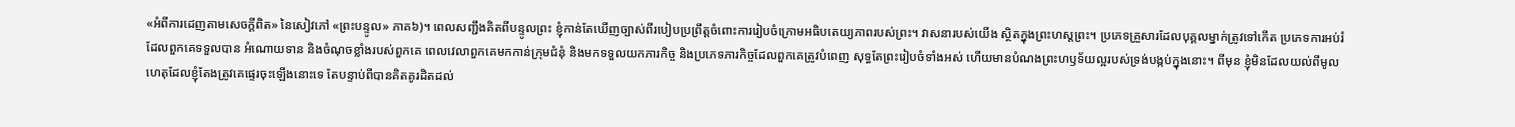«អំពីការដេញតាមសេចក្តីពិត» នៃសៀវភៅ «ព្រះបន្ទូល» ភាគ៦)។ ពេលសញ្ជឹងគិតពីបន្ទូលព្រះ ខ្ញុំកាន់តែឃើញច្បាស់ពីរបៀបប្រព្រឹត្តចំពោះការរៀបចំក្រោមអធិបតេយ្យភាពរបស់ព្រះ។ វាសនារបស់យើង ស្ថិតក្នុងព្រះហស្ដព្រះ។ ប្រភេទគ្រួសារដែលបុគ្គលម្នាក់ត្រូវទៅកើត ប្រភេទការអប់រំដែលពួកគេទទួលបាន អំណោយទាន និងចំណុចខ្លាំងរបស់ពួកគេ ពេលវេលាពួកគេមកកាន់ក្រុមជំនុំ និងមកទទួលយកភារកិច្ច និងប្រភេទភារកិច្ចដែលពួកគេត្រូវបំពេញ សុទ្ធតែព្រះរៀបចំទាំងអស់ ហើយមានបំណងព្រះហឫទ័យល្អរបស់ទ្រង់បង្កប់ក្នុងនោះ។ ពីមុន ខ្ញុំមិនដែលយល់ពីមូលហេតុដែលខ្ញុំតែងត្រូវគេផ្ទេរចុះឡើងនោះទេ តែបន្ទាប់ពីបានគិតគូរដិតដល់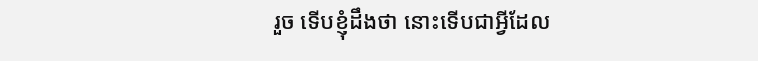រួច ទើបខ្ញុំដឹងថា នោះទើបជាអ្វីដែល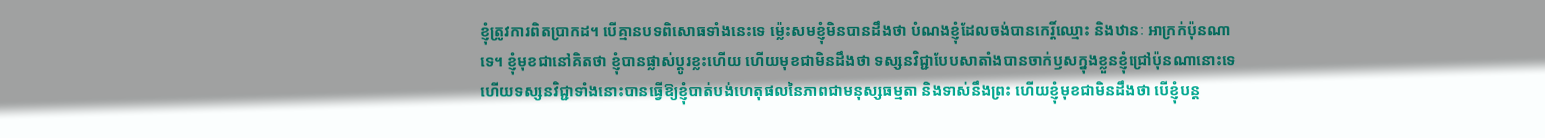ខ្ញុំត្រូវការពិតប្រាកដ។ បើគ្មានបទពិសោធទាំងនេះទេ ម្ល៉េះសមខ្ញុំមិនបានដឹងថា បំណងខ្ញុំដែលចង់បានកេរ្តិ៍ឈ្មោះ និងឋានៈ អាក្រក់ប៉ុនណាទេ។ ខ្ញុំមុខជានៅគិតថា ខ្ញុំបានផ្លាស់ប្ដូរខ្លះហើយ ហើយមុខជាមិនដឹងថា ទស្សនវិជ្ជាបែបសាតាំងបានចាក់ឫសក្នុងខ្លួនខ្ញុំជ្រៅប៉ុនណានោះទេ ហើយទស្សនវិជ្ជាទាំងនោះបានធ្វើឱ្យខ្ញុំបាត់បង់ហេតុផលនៃភាពជាមនុស្សធម្មតា និងទាស់នឹងព្រះ ហើយខ្ញុំមុខជាមិនដឹងថា បើខ្ញុំបន្ត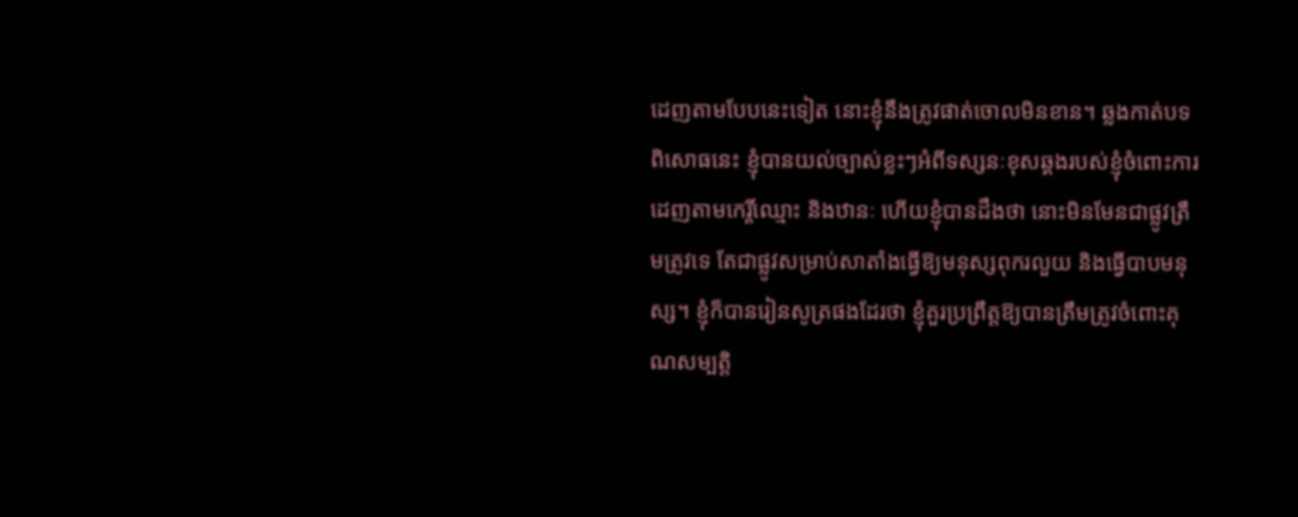ដេញតាមបែបនេះទៀត នោះខ្ញុំនឹងត្រូវផាត់ចោលមិនខាន។ ឆ្លងកាត់បទពិសោធនេះ ខ្ញុំបានយល់ច្បាស់ខ្លះៗអំពីទស្សនៈខុសឆ្គងរបស់ខ្ញុំចំពោះការដេញតាមកេរ្តិ៍ឈ្មោះ និងឋានៈ ហើយខ្ញុំបានដឹងថា នោះមិនមែនជាផ្លូវត្រឹមត្រូវទេ តែជាផ្លូវសម្រាប់សាតាំងធ្វើឱ្យមនុស្សពុករលួយ និងធ្វើបាបមនុស្ស។ ខ្ញុំក៏បានរៀនសូត្រផងដែរថា ខ្ញុំគួរប្រព្រឹត្តឱ្យបានត្រឹមត្រូវចំពោះគុណសម្បត្តិ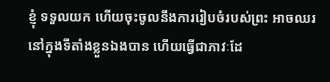ខ្ញុំ ទទួលយក ហើយចុះចូលនឹងការរៀបចំរបស់ព្រះ អាចឈរនៅក្នុងទីតាំងខ្លួនឯងបាន ហើយធ្វើជាភាវៈដែ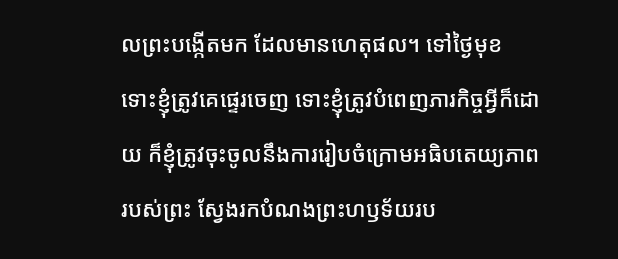លព្រះបង្កើតមក ដែលមានហេតុផល។ ទៅថ្ងៃមុខ ទោះខ្ញុំត្រូវគេផ្ទេរចេញ ទោះខ្ញុំត្រូវបំពេញភារកិច្ចអ្វីក៏ដោយ ក៏ខ្ញុំត្រូវចុះចូលនឹងការរៀបចំក្រោមអធិបតេយ្យភាពរបស់ព្រះ ស្វែងរកបំណងព្រះហឫទ័យរប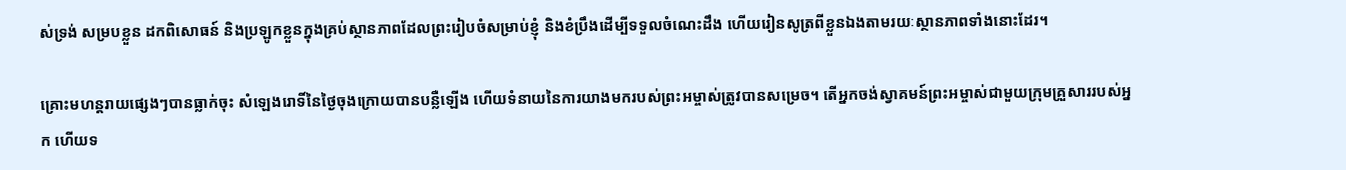ស់ទ្រង់ សម្របខ្លួន ដកពិសោធន៍ និងប្រឡូកខ្លួនក្នុងគ្រប់ស្ថានភាពដែលព្រះរៀបចំសម្រាប់ខ្ញុំ និងខំប្រឹងដើម្បីទទួលចំណេះដឹង ហើយរៀនសូត្រពីខ្លួនឯងតាមរយៈស្ថានភាពទាំងនោះដែរ។

គ្រោះមហន្តរាយផ្សេងៗបានធ្លាក់ចុះ សំឡេងរោទិ៍នៃថ្ងៃចុងក្រោយបានបន្លឺឡើង ហើយទំនាយនៃការយាងមករបស់ព្រះអម្ចាស់ត្រូវបានសម្រេច។ តើអ្នកចង់ស្វាគមន៍ព្រះអម្ចាស់ជាមួយក្រុមគ្រួសាររបស់អ្នក ហើយទ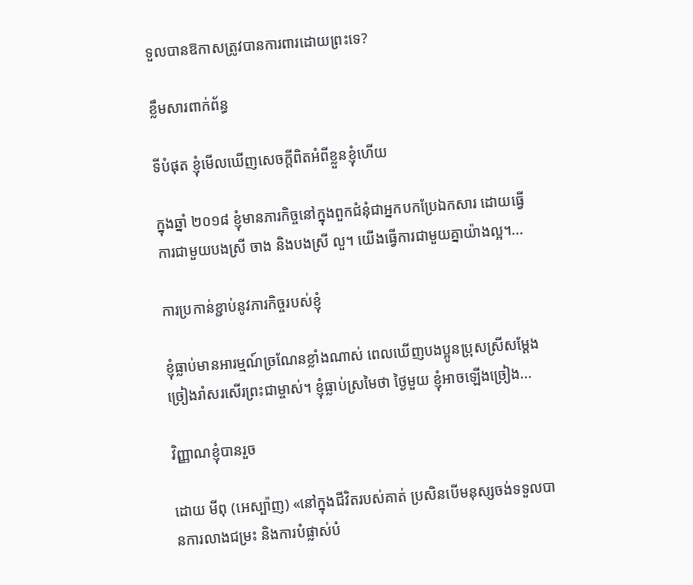ទួលបានឱកាសត្រូវបានការពារដោយព្រះទេ?

ខ្លឹមសារពាក់ព័ន្ធ

ទីបំផុត ខ្ញុំមើលឃើញសេចក្តីពិតអំពីខ្លួនខ្ញុំហើយ

ក្នុងឆ្នាំ ២០១៨ ខ្ញុំមានភារកិច្ចនៅក្នុងពួកជំនុំជាអ្នកបកប្រែឯកសារ ដោយធ្វើការជាមួយបងស្រី ចាង និងបងស្រី លួ។ យើងធ្វើការជាមួយគ្នាយ៉ាងល្អ។...

ការប្រកាន់ខ្ជាប់នូវភារកិច្ចរបស់ខ្ញុំ

ខ្ញុំធ្លាប់មានអារម្មណ៍ច្រណែនខ្លាំងណាស់ ពេលឃើញបងប្អូនប្រុសស្រីសម្ដែង ច្រៀងរាំសរសើរព្រះជាម្ចាស់។ ខ្ញុំធ្លាប់ស្រមៃថា ថ្ងៃមួយ ខ្ញុំអាចឡើងច្រៀង...

វិញ្ញាណខ្ញុំបានរួច

ដោយ មីពុ (អេស្ប៉ាញ) «នៅក្នុងជីវិតរបស់គាត់ ប្រសិនបើមនុស្សចង់ទទួលបានការលាងជម្រះ និងការបំផ្លាស់បំ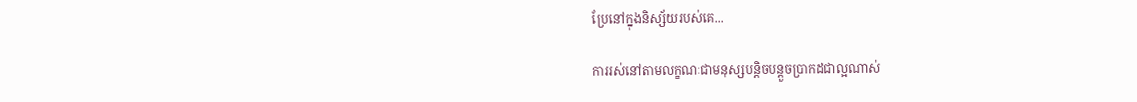ប្រែនៅក្នុងនិស្ស័យរបស់គេ...

ការរស់នៅតាមលក្ខណៈជាមនុស្សបន្តិចបន្ដួចប្រាកដជាល្អណាស់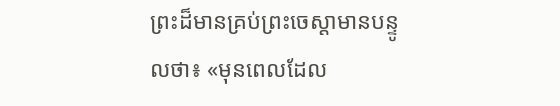ព្រះដ៏មានគ្រប់ព្រះចេស្ដាមានបន្ទូលថា៖ «មុនពេលដែល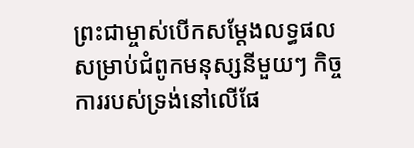ព្រះជាម្ចាស់បើកសម្ដែងលទ្ធផល សម្រាប់ជំពូកមនុស្សនីមួយៗ កិច្ចការរបស់ទ្រង់នៅលើផែ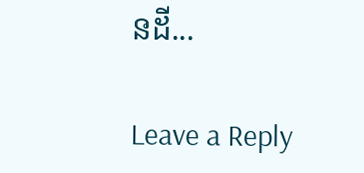នដី...

Leave a Reply